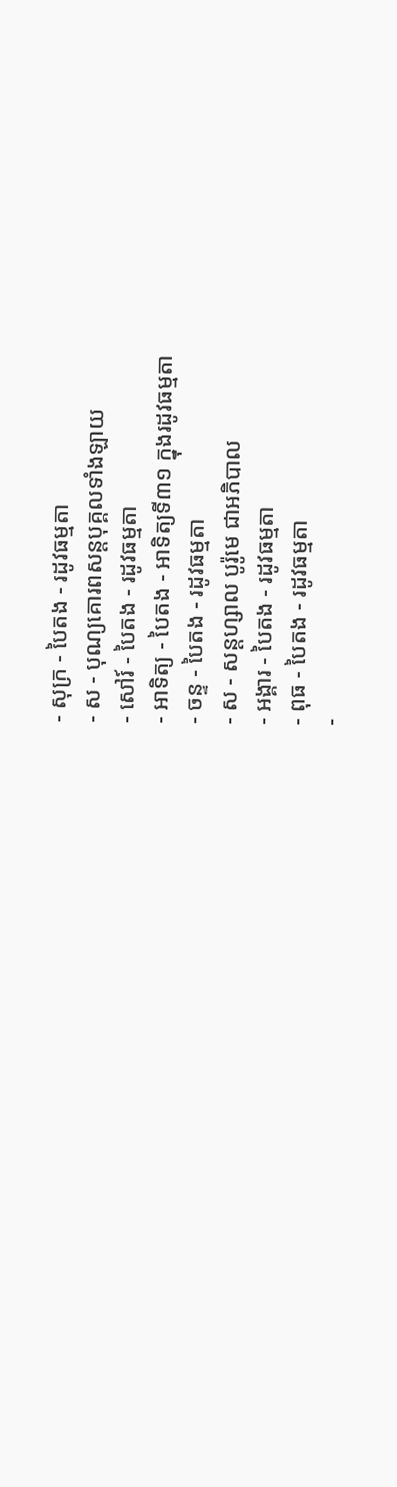- សុក្រ - បៃតង - រដូវធម្មតា
- ស - បុណ្យគោរពសន្ដបុគ្គលទាំងឡាយ
- សៅរ៍ - បៃតង - រដូវធម្មតា
- អាទិត្យ - បៃតង - អាទិត្យទី៣១ ក្នុងរដូវធម្មតា
- ចន្ទ - បៃតង - រដូវធម្មតា
- ស - សន្ដហ្សាល បូរ៉ូមេ ជាអភិបាល
- អង្គារ - បៃតង - រដូវធម្មតា
- ពុធ - បៃតង - រដូវធម្មតា
-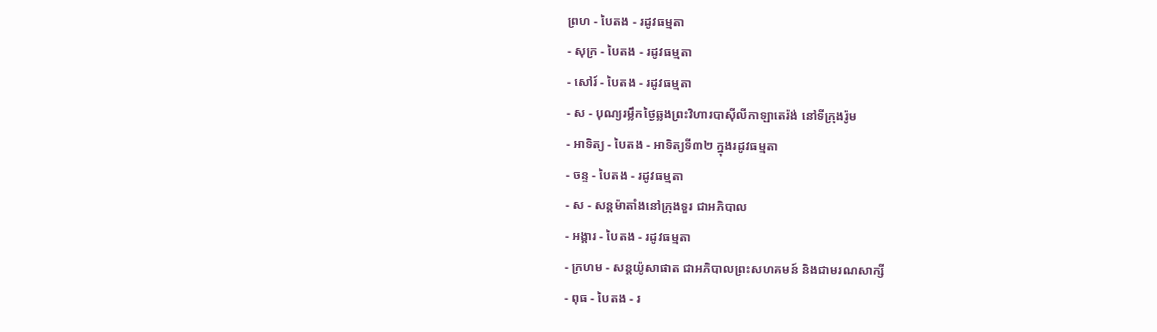ព្រហ - បៃតង - រដូវធម្មតា
- សុក្រ - បៃតង - រដូវធម្មតា
- សៅរ៍ - បៃតង - រដូវធម្មតា
- ស - បុណ្យរម្លឹកថ្ងៃឆ្លងព្រះវិហារបាស៊ីលីកាឡាតេរ៉ង់ នៅទីក្រុងរ៉ូម
- អាទិត្យ - បៃតង - អាទិត្យទី៣២ ក្នុងរដូវធម្មតា
- ចន្ទ - បៃតង - រដូវធម្មតា
- ស - សន្ដម៉ាតាំងនៅក្រុងទួរ ជាអភិបាល
- អង្គារ - បៃតង - រដូវធម្មតា
- ក្រហម - សន្ដយ៉ូសាផាត ជាអភិបាលព្រះសហគមន៍ និងជាមរណសាក្សី
- ពុធ - បៃតង - រ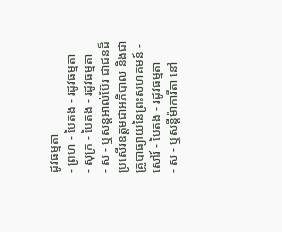ដូវធម្មតា
- ព្រហ - បៃតង - រដូវធម្មតា
- សុក្រ - បៃតង - រដូវធម្មតា
- ស - ឬសន្ដអាល់ប៊ែរ ជាជនដ៏ប្រសើរឧត្ដមជាអភិបាល និងជាគ្រូបាធ្យាយនៃព្រះសហគមន៍ - សៅរ៍ - បៃតង - រដូវធម្មតា
- ស - ឬសន្ដីម៉ាការីតា នៅ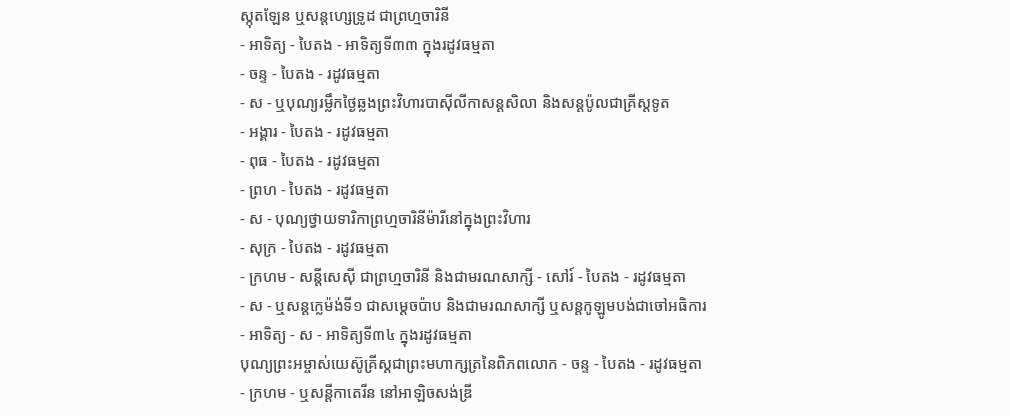ស្កុតឡែន ឬសន្ដហ្សេទ្រូដ ជាព្រហ្មចារិនី
- អាទិត្យ - បៃតង - អាទិត្យទី៣៣ ក្នុងរដូវធម្មតា
- ចន្ទ - បៃតង - រដូវធម្មតា
- ស - ឬបុណ្យរម្លឹកថ្ងៃឆ្លងព្រះវិហារបាស៊ីលីកាសន្ដសិលា និងសន្ដប៉ូលជាគ្រីស្ដទូត
- អង្គារ - បៃតង - រដូវធម្មតា
- ពុធ - បៃតង - រដូវធម្មតា
- ព្រហ - បៃតង - រដូវធម្មតា
- ស - បុណ្យថ្វាយទារិកាព្រហ្មចារិនីម៉ារីនៅក្នុងព្រះវិហារ
- សុក្រ - បៃតង - រដូវធម្មតា
- ក្រហម - សន្ដីសេស៊ី ជាព្រហ្មចារិនី និងជាមរណសាក្សី - សៅរ៍ - បៃតង - រដូវធម្មតា
- ស - ឬសន្ដក្លេម៉ង់ទី១ ជាសម្ដេចប៉ាប និងជាមរណសាក្សី ឬសន្ដកូឡូមបង់ជាចៅអធិការ
- អាទិត្យ - ស - អាទិត្យទី៣៤ ក្នុងរដូវធម្មតា
បុណ្យព្រះអម្ចាស់យេស៊ូគ្រីស្ដជាព្រះមហាក្សត្រនៃពិភពលោក - ចន្ទ - បៃតង - រដូវធម្មតា
- ក្រហម - ឬសន្ដីកាតេរីន នៅអាឡិចសង់ឌ្រី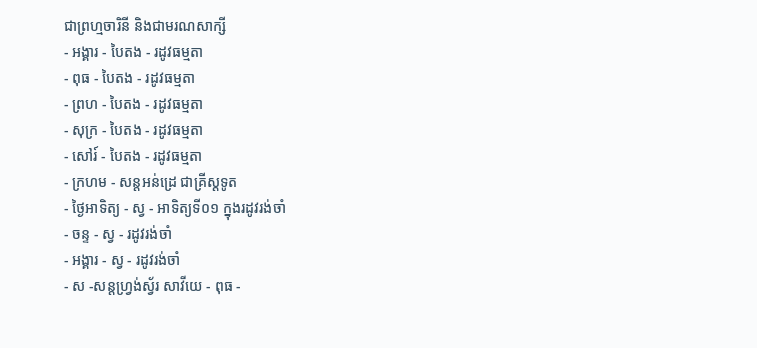ជាព្រហ្មចារិនី និងជាមរណសាក្សី
- អង្គារ - បៃតង - រដូវធម្មតា
- ពុធ - បៃតង - រដូវធម្មតា
- ព្រហ - បៃតង - រដូវធម្មតា
- សុក្រ - បៃតង - រដូវធម្មតា
- សៅរ៍ - បៃតង - រដូវធម្មតា
- ក្រហម - សន្ដអន់ដ្រេ ជាគ្រីស្ដទូត
- ថ្ងៃអាទិត្យ - ស្វ - អាទិត្យទី០១ ក្នុងរដូវរង់ចាំ
- ចន្ទ - ស្វ - រដូវរង់ចាំ
- អង្គារ - ស្វ - រដូវរង់ចាំ
- ស -សន្ដហ្វ្រង់ស្វ័រ សាវីយេ - ពុធ -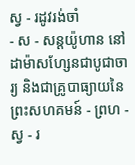ស្វ - រដូវរង់ចាំ
- ស - សន្ដយ៉ូហាន នៅដាម៉ាសហ្សែនជាបូជាចារ្យ និងជាគ្រូបាធ្យាយនៃព្រះសហគមន៍ - ព្រហ - ស្វ - រ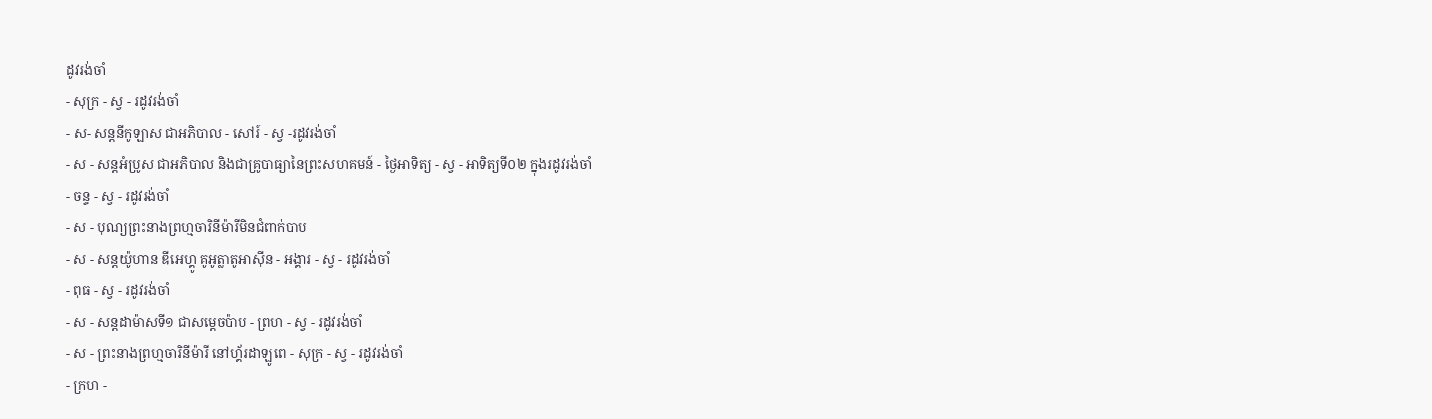ដូវរង់ចាំ
- សុក្រ - ស្វ - រដូវរង់ចាំ
- ស- សន្ដនីកូឡាស ជាអភិបាល - សៅរ៍ - ស្វ -រដូវរង់ចាំ
- ស - សន្ដអំប្រូស ជាអភិបាល និងជាគ្រូបាធ្យានៃព្រះសហគមន៍ - ថ្ងៃអាទិត្យ - ស្វ - អាទិត្យទី០២ ក្នុងរដូវរង់ចាំ
- ចន្ទ - ស្វ - រដូវរង់ចាំ
- ស - បុណ្យព្រះនាងព្រហ្មចារិនីម៉ារីមិនជំពាក់បាប
- ស - សន្ដយ៉ូហាន ឌីអេហ្គូ គូអូត្លាតូអាស៊ីន - អង្គារ - ស្វ - រដូវរង់ចាំ
- ពុធ - ស្វ - រដូវរង់ចាំ
- ស - សន្ដដាម៉ាសទី១ ជាសម្ដេចប៉ាប - ព្រហ - ស្វ - រដូវរង់ចាំ
- ស - ព្រះនាងព្រហ្មចារិនីម៉ារី នៅហ្គ័រដាឡូពេ - សុក្រ - ស្វ - រដូវរង់ចាំ
- ក្រហ -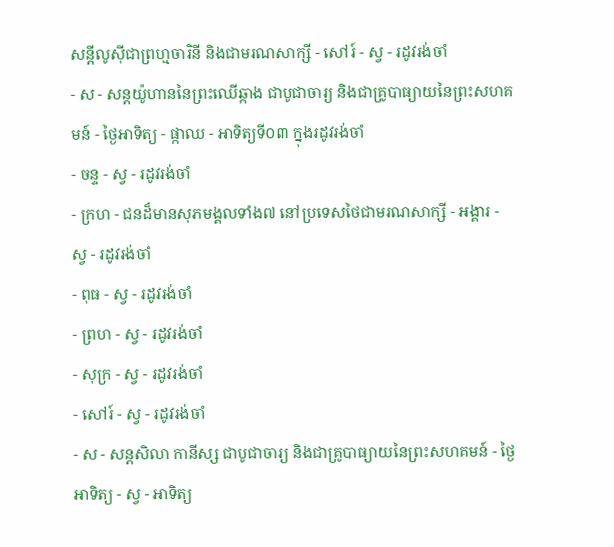សន្ដីលូស៊ីជាព្រហ្មចារិនី និងជាមរណសាក្សី - សៅរ៍ - ស្វ - រដូវរង់ចាំ
- ស - សន្ដយ៉ូហាននៃព្រះឈើឆ្កាង ជាបូជាចារ្យ និងជាគ្រូបាធ្យាយនៃព្រះសហគមន៍ - ថ្ងៃអាទិត្យ - ផ្កាឈ - អាទិត្យទី០៣ ក្នុងរដូវរង់ចាំ
- ចន្ទ - ស្វ - រដូវរង់ចាំ
- ក្រហ - ជនដ៏មានសុភមង្គលទាំង៧ នៅប្រទេសថៃជាមរណសាក្សី - អង្គារ - ស្វ - រដូវរង់ចាំ
- ពុធ - ស្វ - រដូវរង់ចាំ
- ព្រហ - ស្វ - រដូវរង់ចាំ
- សុក្រ - ស្វ - រដូវរង់ចាំ
- សៅរ៍ - ស្វ - រដូវរង់ចាំ
- ស - សន្ដសិលា កានីស្ស ជាបូជាចារ្យ និងជាគ្រូបាធ្យាយនៃព្រះសហគមន៍ - ថ្ងៃអាទិត្យ - ស្វ - អាទិត្យ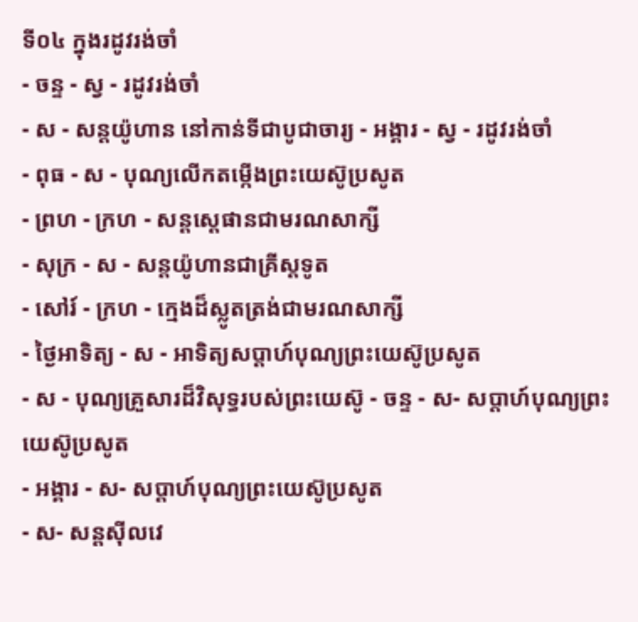ទី០៤ ក្នុងរដូវរង់ចាំ
- ចន្ទ - ស្វ - រដូវរង់ចាំ
- ស - សន្ដយ៉ូហាន នៅកាន់ទីជាបូជាចារ្យ - អង្គារ - ស្វ - រដូវរង់ចាំ
- ពុធ - ស - បុណ្យលើកតម្កើងព្រះយេស៊ូប្រសូត
- ព្រហ - ក្រហ - សន្តស្តេផានជាមរណសាក្សី
- សុក្រ - ស - សន្តយ៉ូហានជាគ្រីស្តទូត
- សៅរ៍ - ក្រហ - ក្មេងដ៏ស្លូតត្រង់ជាមរណសាក្សី
- ថ្ងៃអាទិត្យ - ស - អាទិត្យសប្ដាហ៍បុណ្យព្រះយេស៊ូប្រសូត
- ស - បុណ្យគ្រួសារដ៏វិសុទ្ធរបស់ព្រះយេស៊ូ - ចន្ទ - ស- សប្ដាហ៍បុណ្យព្រះយេស៊ូប្រសូត
- អង្គារ - ស- សប្ដាហ៍បុណ្យព្រះយេស៊ូប្រសូត
- ស- សន្ដស៊ីលវេ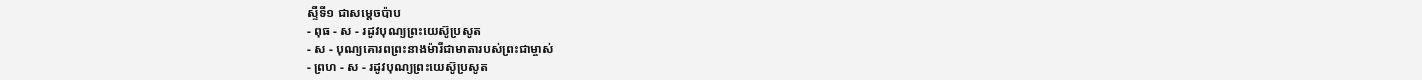ស្ទឺទី១ ជាសម្ដេចប៉ាប
- ពុធ - ស - រដូវបុណ្យព្រះយេស៊ូប្រសូត
- ស - បុណ្យគោរពព្រះនាងម៉ារីជាមាតារបស់ព្រះជាម្ចាស់
- ព្រហ - ស - រដូវបុណ្យព្រះយេស៊ូប្រសូត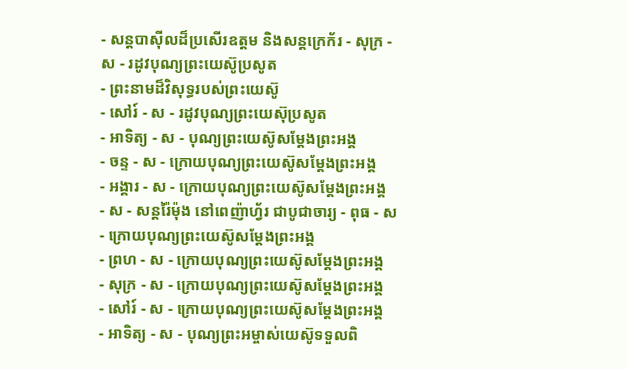- សន្ដបាស៊ីលដ៏ប្រសើរឧត្ដម និងសន្ដក្រេក័រ - សុក្រ - ស - រដូវបុណ្យព្រះយេស៊ូប្រសូត
- ព្រះនាមដ៏វិសុទ្ធរបស់ព្រះយេស៊ូ
- សៅរ៍ - ស - រដូវបុណ្យព្រះយេស៊ុប្រសូត
- អាទិត្យ - ស - បុណ្យព្រះយេស៊ូសម្ដែងព្រះអង្គ
- ចន្ទ - ស - ក្រោយបុណ្យព្រះយេស៊ូសម្ដែងព្រះអង្គ
- អង្គារ - ស - ក្រោយបុណ្យព្រះយេស៊ូសម្ដែងព្រះអង្គ
- ស - សន្ដរ៉ៃម៉ុង នៅពេញ៉ាហ្វ័រ ជាបូជាចារ្យ - ពុធ - ស - ក្រោយបុណ្យព្រះយេស៊ូសម្ដែងព្រះអង្គ
- ព្រហ - ស - ក្រោយបុណ្យព្រះយេស៊ូសម្ដែងព្រះអង្គ
- សុក្រ - ស - ក្រោយបុណ្យព្រះយេស៊ូសម្ដែងព្រះអង្គ
- សៅរ៍ - ស - ក្រោយបុណ្យព្រះយេស៊ូសម្ដែងព្រះអង្គ
- អាទិត្យ - ស - បុណ្យព្រះអម្ចាស់យេស៊ូទទួលពិ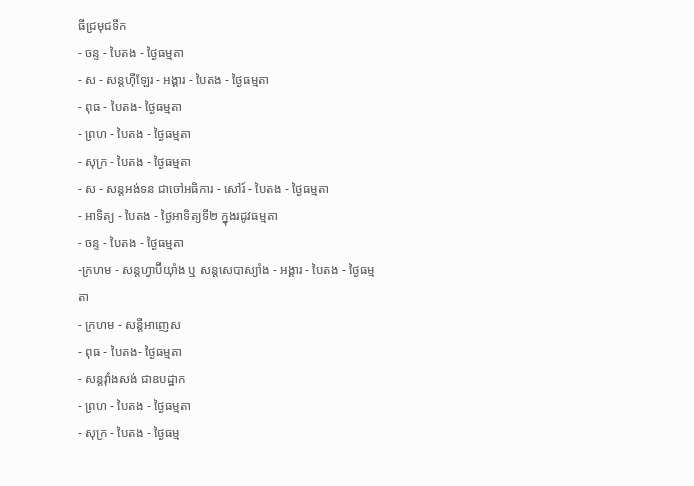ធីជ្រមុជទឹក
- ចន្ទ - បៃតង - ថ្ងៃធម្មតា
- ស - សន្ដហ៊ីឡែរ - អង្គារ - បៃតង - ថ្ងៃធម្មតា
- ពុធ - បៃតង- ថ្ងៃធម្មតា
- ព្រហ - បៃតង - ថ្ងៃធម្មតា
- សុក្រ - បៃតង - ថ្ងៃធម្មតា
- ស - សន្ដអង់ទន ជាចៅអធិការ - សៅរ៍ - បៃតង - ថ្ងៃធម្មតា
- អាទិត្យ - បៃតង - ថ្ងៃអាទិត្យទី២ ក្នុងរដូវធម្មតា
- ចន្ទ - បៃតង - ថ្ងៃធម្មតា
-ក្រហម - សន្ដហ្វាប៊ីយ៉ាំង ឬ សន្ដសេបាស្យាំង - អង្គារ - បៃតង - ថ្ងៃធម្មតា
- ក្រហម - សន្ដីអាញេស
- ពុធ - បៃតង- ថ្ងៃធម្មតា
- សន្ដវ៉ាំងសង់ ជាឧបដ្ឋាក
- ព្រហ - បៃតង - ថ្ងៃធម្មតា
- សុក្រ - បៃតង - ថ្ងៃធម្ម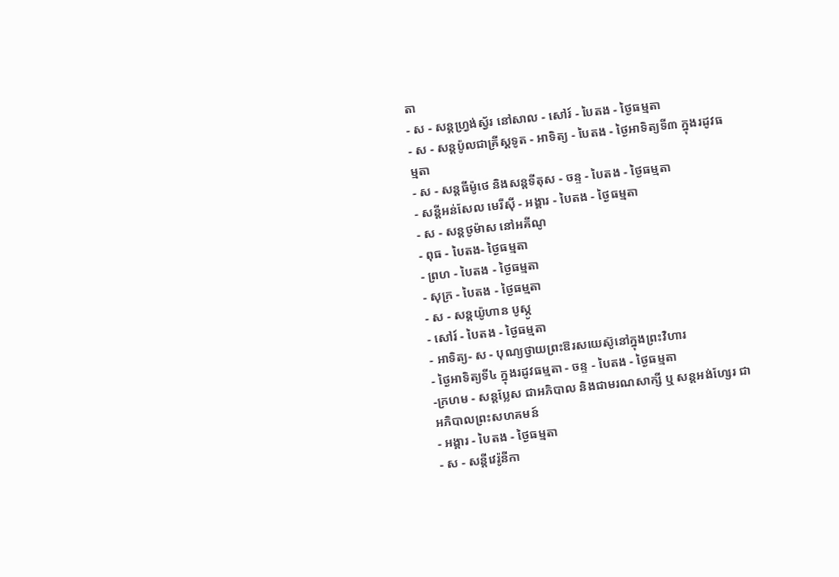តា
- ស - សន្ដហ្វ្រង់ស្វ័រ នៅសាល - សៅរ៍ - បៃតង - ថ្ងៃធម្មតា
- ស - សន្ដប៉ូលជាគ្រីស្ដទូត - អាទិត្យ - បៃតង - ថ្ងៃអាទិត្យទី៣ ក្នុងរដូវធម្មតា
- ស - សន្ដធីម៉ូថេ និងសន្ដទីតុស - ចន្ទ - បៃតង - ថ្ងៃធម្មតា
- សន្ដីអន់សែល មេរីស៊ី - អង្គារ - បៃតង - ថ្ងៃធម្មតា
- ស - សន្ដថូម៉ាស នៅអគីណូ
- ពុធ - បៃតង- ថ្ងៃធម្មតា
- ព្រហ - បៃតង - ថ្ងៃធម្មតា
- សុក្រ - បៃតង - ថ្ងៃធម្មតា
- ស - សន្ដយ៉ូហាន បូស្កូ
- សៅរ៍ - បៃតង - ថ្ងៃធម្មតា
- អាទិត្យ- ស - បុណ្យថ្វាយព្រះឱរសយេស៊ូនៅក្នុងព្រះវិហារ
- ថ្ងៃអាទិត្យទី៤ ក្នុងរដូវធម្មតា - ចន្ទ - បៃតង - ថ្ងៃធម្មតា
-ក្រហម - សន្ដប្លែស ជាអភិបាល និងជាមរណសាក្សី ឬ សន្ដអង់ហ្សែរ ជាអភិបាលព្រះសហគមន៍
- អង្គារ - បៃតង - ថ្ងៃធម្មតា
- ស - សន្ដីវេរ៉ូនីកា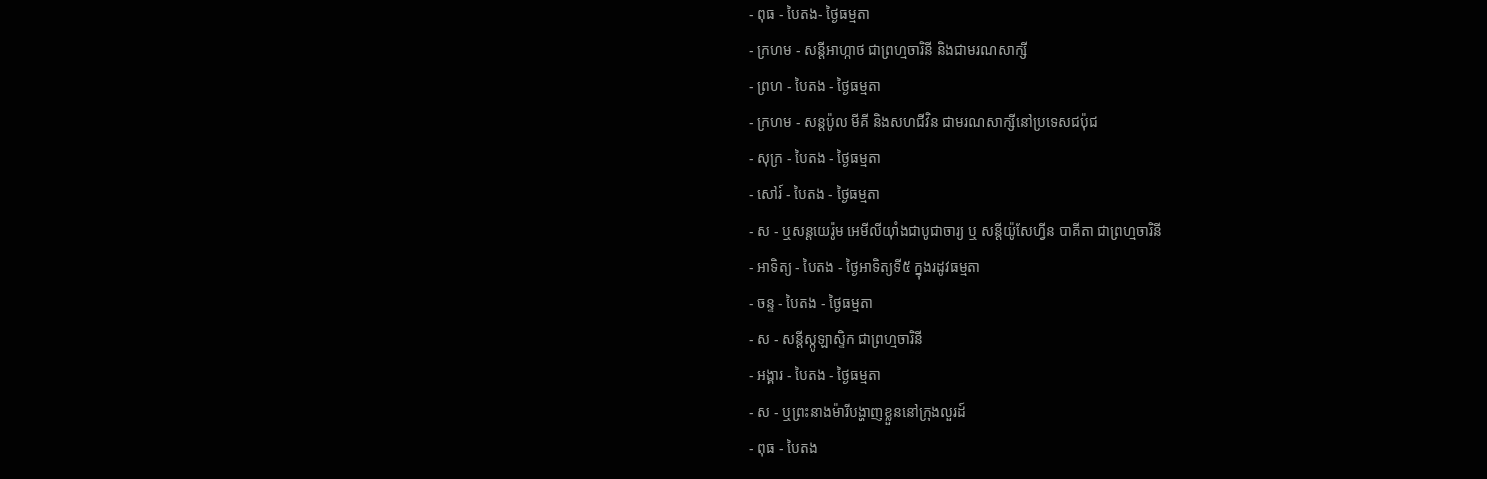- ពុធ - បៃតង- ថ្ងៃធម្មតា
- ក្រហម - សន្ដីអាហ្កាថ ជាព្រហ្មចារិនី និងជាមរណសាក្សី
- ព្រហ - បៃតង - ថ្ងៃធម្មតា
- ក្រហម - សន្ដប៉ូល មីគី និងសហជីវិន ជាមរណសាក្សីនៅប្រទេសជប៉ុជ
- សុក្រ - បៃតង - ថ្ងៃធម្មតា
- សៅរ៍ - បៃតង - ថ្ងៃធម្មតា
- ស - ឬសន្ដយេរ៉ូម អេមីលីយ៉ាំងជាបូជាចារ្យ ឬ សន្ដីយ៉ូសែហ្វីន បាគីតា ជាព្រហ្មចារិនី
- អាទិត្យ - បៃតង - ថ្ងៃអាទិត្យទី៥ ក្នុងរដូវធម្មតា
- ចន្ទ - បៃតង - ថ្ងៃធម្មតា
- ស - សន្ដីស្កូឡាស្ទិក ជាព្រហ្មចារិនី
- អង្គារ - បៃតង - ថ្ងៃធម្មតា
- ស - ឬព្រះនាងម៉ារីបង្ហាញខ្លួននៅក្រុងលួរដ៍
- ពុធ - បៃតង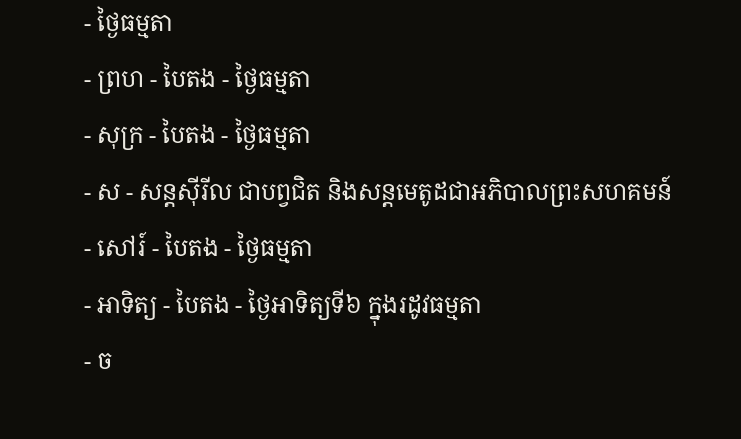- ថ្ងៃធម្មតា
- ព្រហ - បៃតង - ថ្ងៃធម្មតា
- សុក្រ - បៃតង - ថ្ងៃធម្មតា
- ស - សន្ដស៊ីរីល ជាបព្វជិត និងសន្ដមេតូដជាអភិបាលព្រះសហគមន៍
- សៅរ៍ - បៃតង - ថ្ងៃធម្មតា
- អាទិត្យ - បៃតង - ថ្ងៃអាទិត្យទី៦ ក្នុងរដូវធម្មតា
- ច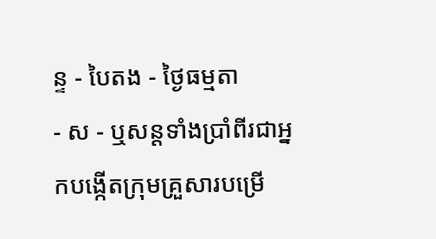ន្ទ - បៃតង - ថ្ងៃធម្មតា
- ស - ឬសន្ដទាំងប្រាំពីរជាអ្នកបង្កើតក្រុមគ្រួសារបម្រើ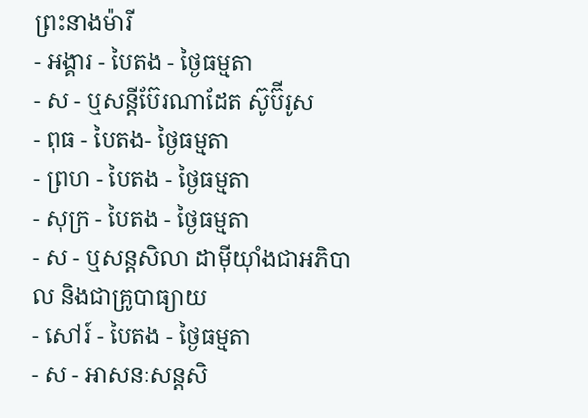ព្រះនាងម៉ារី
- អង្គារ - បៃតង - ថ្ងៃធម្មតា
- ស - ឬសន្ដីប៊ែរណាដែត ស៊ូប៊ីរូស
- ពុធ - បៃតង- ថ្ងៃធម្មតា
- ព្រហ - បៃតង - ថ្ងៃធម្មតា
- សុក្រ - បៃតង - ថ្ងៃធម្មតា
- ស - ឬសន្ដសិលា ដាម៉ីយ៉ាំងជាអភិបាល និងជាគ្រូបាធ្យាយ
- សៅរ៍ - បៃតង - ថ្ងៃធម្មតា
- ស - អាសនៈសន្ដសិ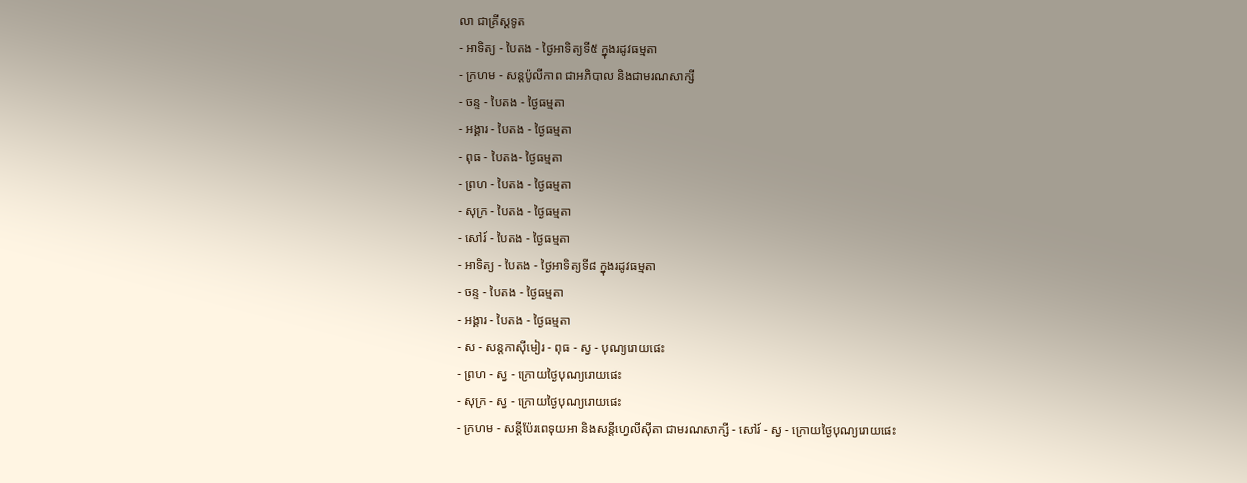លា ជាគ្រីស្ដទូត
- អាទិត្យ - បៃតង - ថ្ងៃអាទិត្យទី៥ ក្នុងរដូវធម្មតា
- ក្រហម - សន្ដប៉ូលីកាព ជាអភិបាល និងជាមរណសាក្សី
- ចន្ទ - បៃតង - ថ្ងៃធម្មតា
- អង្គារ - បៃតង - ថ្ងៃធម្មតា
- ពុធ - បៃតង- ថ្ងៃធម្មតា
- ព្រហ - បៃតង - ថ្ងៃធម្មតា
- សុក្រ - បៃតង - ថ្ងៃធម្មតា
- សៅរ៍ - បៃតង - ថ្ងៃធម្មតា
- អាទិត្យ - បៃតង - ថ្ងៃអាទិត្យទី៨ ក្នុងរដូវធម្មតា
- ចន្ទ - បៃតង - ថ្ងៃធម្មតា
- អង្គារ - បៃតង - ថ្ងៃធម្មតា
- ស - សន្ដកាស៊ីមៀរ - ពុធ - ស្វ - បុណ្យរោយផេះ
- ព្រហ - ស្វ - ក្រោយថ្ងៃបុណ្យរោយផេះ
- សុក្រ - ស្វ - ក្រោយថ្ងៃបុណ្យរោយផេះ
- ក្រហម - សន្ដីប៉ែរពេទុយអា និងសន្ដីហ្វេលីស៊ីតា ជាមរណសាក្សី - សៅរ៍ - ស្វ - ក្រោយថ្ងៃបុណ្យរោយផេះ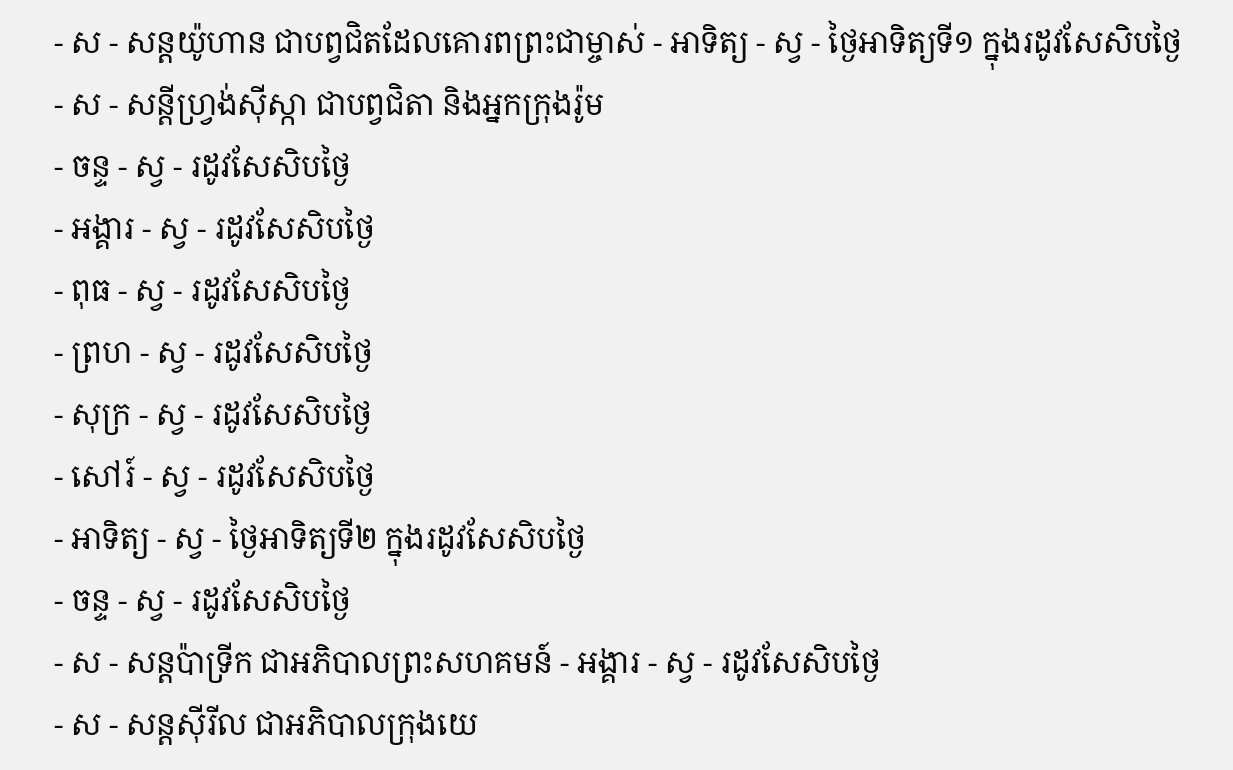- ស - សន្ដយ៉ូហាន ជាបព្វជិតដែលគោរពព្រះជាម្ចាស់ - អាទិត្យ - ស្វ - ថ្ងៃអាទិត្យទី១ ក្នុងរដូវសែសិបថ្ងៃ
- ស - សន្ដីហ្វ្រង់ស៊ីស្កា ជាបព្វជិតា និងអ្នកក្រុងរ៉ូម
- ចន្ទ - ស្វ - រដូវសែសិបថ្ងៃ
- អង្គារ - ស្វ - រដូវសែសិបថ្ងៃ
- ពុធ - ស្វ - រដូវសែសិបថ្ងៃ
- ព្រហ - ស្វ - រដូវសែសិបថ្ងៃ
- សុក្រ - ស្វ - រដូវសែសិបថ្ងៃ
- សៅរ៍ - ស្វ - រដូវសែសិបថ្ងៃ
- អាទិត្យ - ស្វ - ថ្ងៃអាទិត្យទី២ ក្នុងរដូវសែសិបថ្ងៃ
- ចន្ទ - ស្វ - រដូវសែសិបថ្ងៃ
- ស - សន្ដប៉ាទ្រីក ជាអភិបាលព្រះសហគមន៍ - អង្គារ - ស្វ - រដូវសែសិបថ្ងៃ
- ស - សន្ដស៊ីរីល ជាអភិបាលក្រុងយេ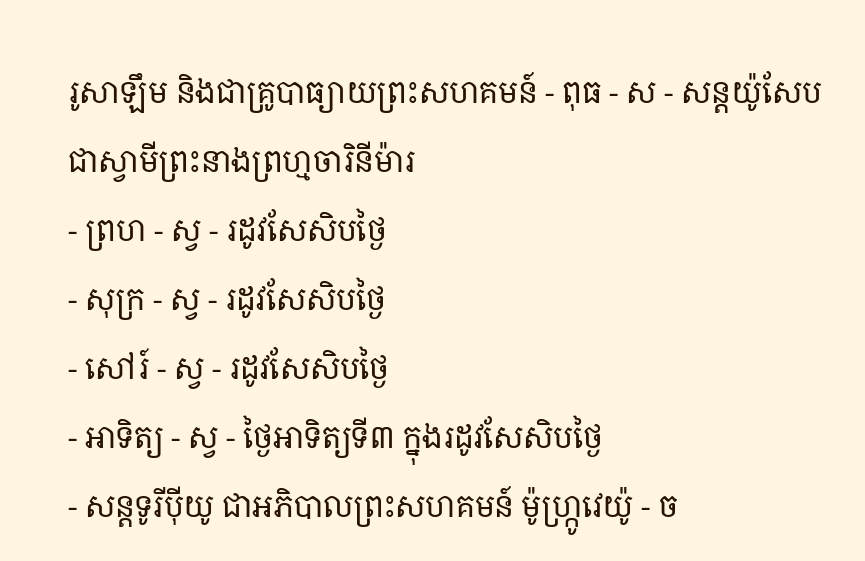រូសាឡឹម និងជាគ្រូបាធ្យាយព្រះសហគមន៍ - ពុធ - ស - សន្ដយ៉ូសែប ជាស្វាមីព្រះនាងព្រហ្មចារិនីម៉ារ
- ព្រហ - ស្វ - រដូវសែសិបថ្ងៃ
- សុក្រ - ស្វ - រដូវសែសិបថ្ងៃ
- សៅរ៍ - ស្វ - រដូវសែសិបថ្ងៃ
- អាទិត្យ - ស្វ - ថ្ងៃអាទិត្យទី៣ ក្នុងរដូវសែសិបថ្ងៃ
- សន្ដទូរីប៉ីយូ ជាអភិបាលព្រះសហគមន៍ ម៉ូហ្ក្រូវេយ៉ូ - ច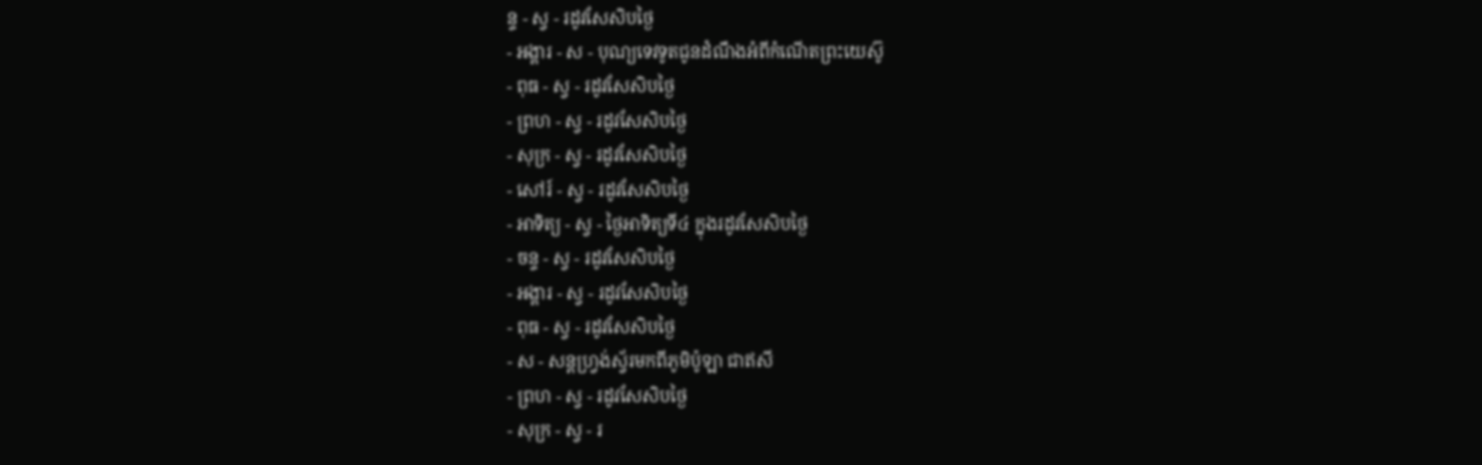ន្ទ - ស្វ - រដូវសែសិបថ្ងៃ
- អង្គារ - ស - បុណ្យទេវទូតជូនដំណឹងអំពីកំណើតព្រះយេស៊ូ
- ពុធ - ស្វ - រដូវសែសិបថ្ងៃ
- ព្រហ - ស្វ - រដូវសែសិបថ្ងៃ
- សុក្រ - ស្វ - រដូវសែសិបថ្ងៃ
- សៅរ៍ - ស្វ - រដូវសែសិបថ្ងៃ
- អាទិត្យ - ស្វ - ថ្ងៃអាទិត្យទី៤ ក្នុងរដូវសែសិបថ្ងៃ
- ចន្ទ - ស្វ - រដូវសែសិបថ្ងៃ
- អង្គារ - ស្វ - រដូវសែសិបថ្ងៃ
- ពុធ - ស្វ - រដូវសែសិបថ្ងៃ
- ស - សន្ដហ្វ្រង់ស្វ័រមកពីភូមិប៉ូឡា ជាឥសី
- ព្រហ - ស្វ - រដូវសែសិបថ្ងៃ
- សុក្រ - ស្វ - រ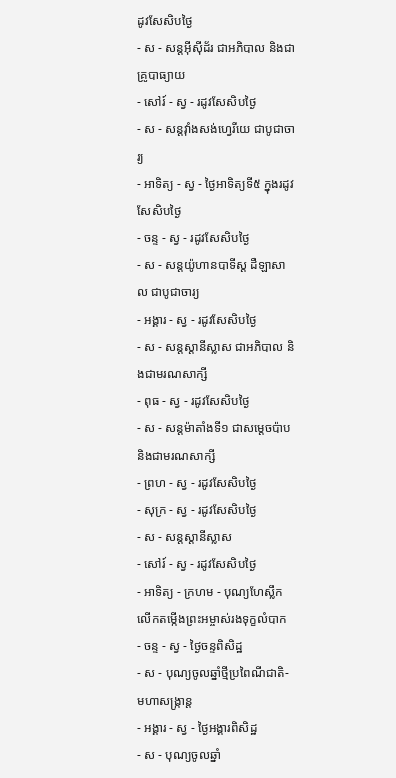ដូវសែសិបថ្ងៃ
- ស - សន្ដអ៊ីស៊ីដ័រ ជាអភិបាល និងជាគ្រូបាធ្យាយ
- សៅរ៍ - ស្វ - រដូវសែសិបថ្ងៃ
- ស - សន្ដវ៉ាំងសង់ហ្វេរីយេ ជាបូជាចារ្យ
- អាទិត្យ - ស្វ - ថ្ងៃអាទិត្យទី៥ ក្នុងរដូវសែសិបថ្ងៃ
- ចន្ទ - ស្វ - រដូវសែសិបថ្ងៃ
- ស - សន្ដយ៉ូហានបាទីស្ដ ដឺឡាសាល ជាបូជាចារ្យ
- អង្គារ - ស្វ - រដូវសែសិបថ្ងៃ
- ស - សន្ដស្ដានីស្លាស ជាអភិបាល និងជាមរណសាក្សី
- ពុធ - ស្វ - រដូវសែសិបថ្ងៃ
- ស - សន្ដម៉ាតាំងទី១ ជាសម្ដេចប៉ាប និងជាមរណសាក្សី
- ព្រហ - ស្វ - រដូវសែសិបថ្ងៃ
- សុក្រ - ស្វ - រដូវសែសិបថ្ងៃ
- ស - សន្ដស្ដានីស្លាស
- សៅរ៍ - ស្វ - រដូវសែសិបថ្ងៃ
- អាទិត្យ - ក្រហម - បុណ្យហែស្លឹក លើកតម្កើងព្រះអម្ចាស់រងទុក្ខលំបាក
- ចន្ទ - ស្វ - ថ្ងៃចន្ទពិសិដ្ឋ
- ស - បុណ្យចូលឆ្នាំថ្មីប្រពៃណីជាតិ-មហាសង្រ្កាន្ដ
- អង្គារ - ស្វ - ថ្ងៃអង្គារពិសិដ្ឋ
- ស - បុណ្យចូលឆ្នាំ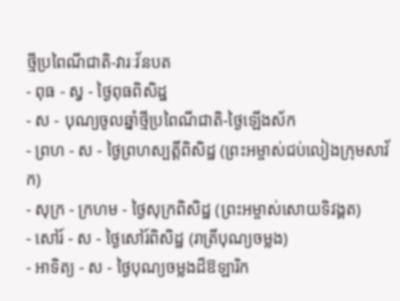ថ្មីប្រពៃណីជាតិ-វារៈវ័នបត
- ពុធ - ស្វ - ថ្ងៃពុធពិសិដ្ឋ
- ស - បុណ្យចូលឆ្នាំថ្មីប្រពៃណីជាតិ-ថ្ងៃឡើងស័ក
- ព្រហ - ស - ថ្ងៃព្រហស្បត្ដិ៍ពិសិដ្ឋ (ព្រះអម្ចាស់ជប់លៀងក្រុមសាវ័ក)
- សុក្រ - ក្រហម - ថ្ងៃសុក្រពិសិដ្ឋ (ព្រះអម្ចាស់សោយទិវង្គត)
- សៅរ៍ - ស - ថ្ងៃសៅរ៍ពិសិដ្ឋ (រាត្រីបុណ្យចម្លង)
- អាទិត្យ - ស - ថ្ងៃបុណ្យចម្លងដ៏ឱឡារិក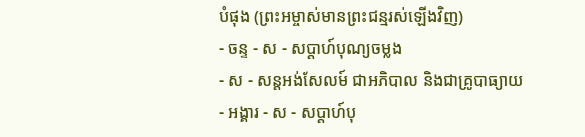បំផុង (ព្រះអម្ចាស់មានព្រះជន្មរស់ឡើងវិញ)
- ចន្ទ - ស - សប្ដាហ៍បុណ្យចម្លង
- ស - សន្ដអង់សែលម៍ ជាអភិបាល និងជាគ្រូបាធ្យាយ
- អង្គារ - ស - សប្ដាហ៍បុ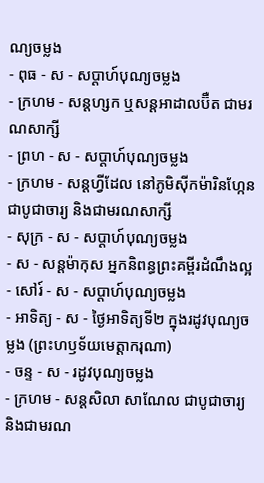ណ្យចម្លង
- ពុធ - ស - សប្ដាហ៍បុណ្យចម្លង
- ក្រហម - សន្ដហ្សក ឬសន្ដអាដាលប៊ឺត ជាមរណសាក្សី
- ព្រហ - ស - សប្ដាហ៍បុណ្យចម្លង
- ក្រហម - សន្ដហ្វីដែល នៅភូមិស៊ីកម៉ារិនហ្កែន ជាបូជាចារ្យ និងជាមរណសាក្សី
- សុក្រ - ស - សប្ដាហ៍បុណ្យចម្លង
- ស - សន្ដម៉ាកុស អ្នកនិពន្ធព្រះគម្ពីរដំណឹងល្អ
- សៅរ៍ - ស - សប្ដាហ៍បុណ្យចម្លង
- អាទិត្យ - ស - ថ្ងៃអាទិត្យទី២ ក្នុងរដូវបុណ្យចម្លង (ព្រះហឫទ័យមេត្ដាករុណា)
- ចន្ទ - ស - រដូវបុណ្យចម្លង
- ក្រហម - សន្ដសិលា សាណែល ជាបូជាចារ្យ និងជាមរណ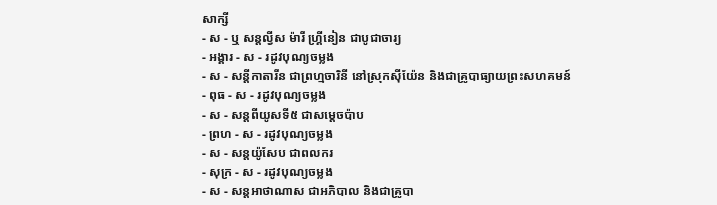សាក្សី
- ស - ឬ សន្ដល្វីស ម៉ារី ហ្គ្រីនៀន ជាបូជាចារ្យ
- អង្គារ - ស - រដូវបុណ្យចម្លង
- ស - សន្ដីកាតារីន ជាព្រហ្មចារិនី នៅស្រុកស៊ីយ៉ែន និងជាគ្រូបាធ្យាយព្រះសហគមន៍
- ពុធ - ស - រដូវបុណ្យចម្លង
- ស - សន្ដពីយូសទី៥ ជាសម្ដេចប៉ាប
- ព្រហ - ស - រដូវបុណ្យចម្លង
- ស - សន្ដយ៉ូសែប ជាពលករ
- សុក្រ - ស - រដូវបុណ្យចម្លង
- ស - សន្ដអាថាណាស ជាអភិបាល និងជាគ្រូបា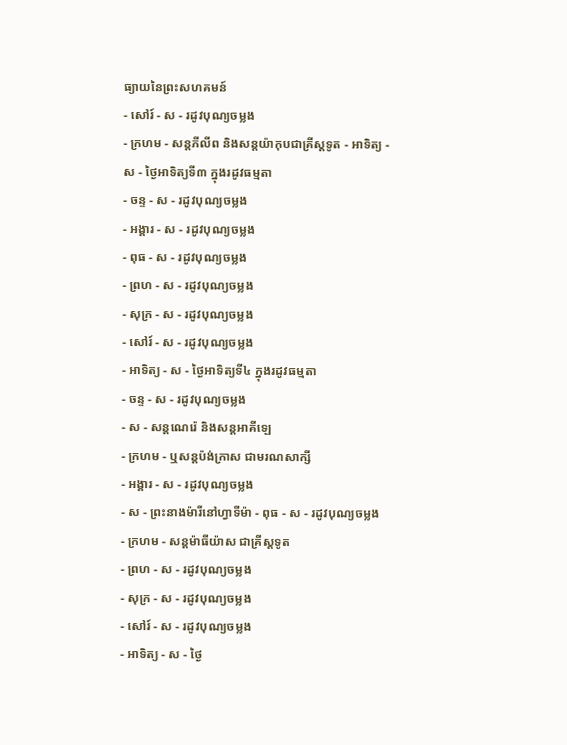ធ្យាយនៃព្រះសហគមន៍
- សៅរ៍ - ស - រដូវបុណ្យចម្លង
- ក្រហម - សន្ដភីលីព និងសន្ដយ៉ាកុបជាគ្រីស្ដទូត - អាទិត្យ - ស - ថ្ងៃអាទិត្យទី៣ ក្នុងរដូវធម្មតា
- ចន្ទ - ស - រដូវបុណ្យចម្លង
- អង្គារ - ស - រដូវបុណ្យចម្លង
- ពុធ - ស - រដូវបុណ្យចម្លង
- ព្រហ - ស - រដូវបុណ្យចម្លង
- សុក្រ - ស - រដូវបុណ្យចម្លង
- សៅរ៍ - ស - រដូវបុណ្យចម្លង
- អាទិត្យ - ស - ថ្ងៃអាទិត្យទី៤ ក្នុងរដូវធម្មតា
- ចន្ទ - ស - រដូវបុណ្យចម្លង
- ស - សន្ដណេរ៉េ និងសន្ដអាគីឡេ
- ក្រហម - ឬសន្ដប៉ង់ក្រាស ជាមរណសាក្សី
- អង្គារ - ស - រដូវបុណ្យចម្លង
- ស - ព្រះនាងម៉ារីនៅហ្វាទីម៉ា - ពុធ - ស - រដូវបុណ្យចម្លង
- ក្រហម - សន្ដម៉ាធីយ៉ាស ជាគ្រីស្ដទូត
- ព្រហ - ស - រដូវបុណ្យចម្លង
- សុក្រ - ស - រដូវបុណ្យចម្លង
- សៅរ៍ - ស - រដូវបុណ្យចម្លង
- អាទិត្យ - ស - ថ្ងៃ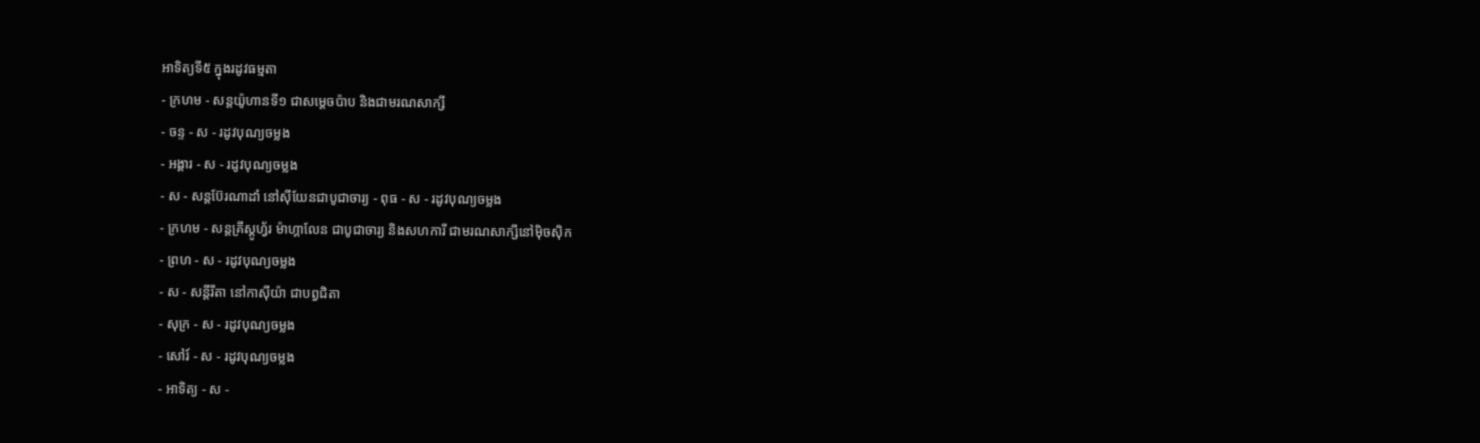អាទិត្យទី៥ ក្នុងរដូវធម្មតា
- ក្រហម - សន្ដយ៉ូហានទី១ ជាសម្ដេចប៉ាប និងជាមរណសាក្សី
- ចន្ទ - ស - រដូវបុណ្យចម្លង
- អង្គារ - ស - រដូវបុណ្យចម្លង
- ស - សន្ដប៊ែរណាដាំ នៅស៊ីយែនជាបូជាចារ្យ - ពុធ - ស - រដូវបុណ្យចម្លង
- ក្រហម - សន្ដគ្រីស្ដូហ្វ័រ ម៉ាហ្គាលែន ជាបូជាចារ្យ និងសហការី ជាមរណសាក្សីនៅម៉ិចស៊ិក
- ព្រហ - ស - រដូវបុណ្យចម្លង
- ស - សន្ដីរីតា នៅកាស៊ីយ៉ា ជាបព្វជិតា
- សុក្រ - ស - រដូវបុណ្យចម្លង
- សៅរ៍ - ស - រដូវបុណ្យចម្លង
- អាទិត្យ - ស -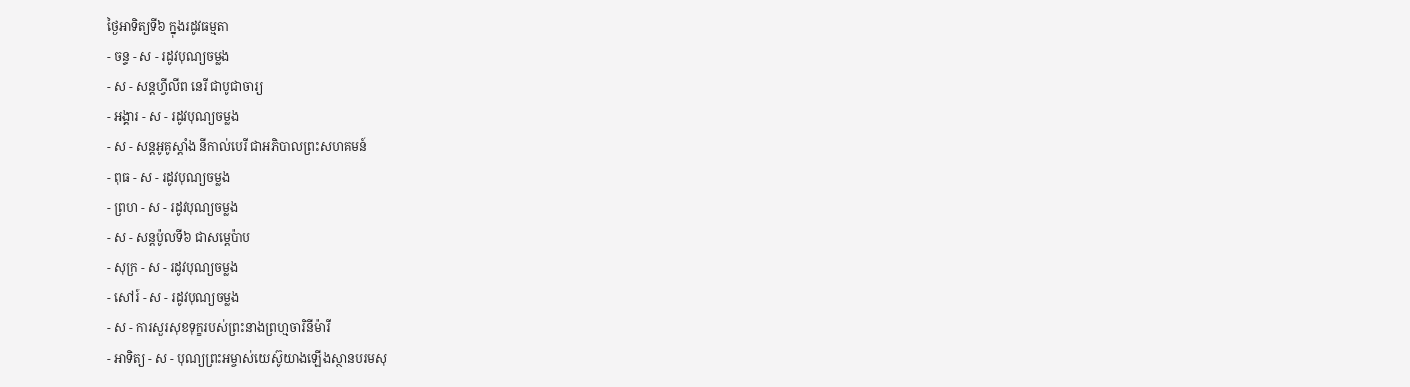ថ្ងៃអាទិត្យទី៦ ក្នុងរដូវធម្មតា
- ចន្ទ - ស - រដូវបុណ្យចម្លង
- ស - សន្ដហ្វីលីព នេរី ជាបូជាចារ្យ
- អង្គារ - ស - រដូវបុណ្យចម្លង
- ស - សន្ដអូគូស្ដាំង នីកាល់បេរី ជាអភិបាលព្រះសហគមន៍
- ពុធ - ស - រដូវបុណ្យចម្លង
- ព្រហ - ស - រដូវបុណ្យចម្លង
- ស - សន្ដប៉ូលទី៦ ជាសម្ដេប៉ាប
- សុក្រ - ស - រដូវបុណ្យចម្លង
- សៅរ៍ - ស - រដូវបុណ្យចម្លង
- ស - ការសួរសុខទុក្ខរបស់ព្រះនាងព្រហ្មចារិនីម៉ារី
- អាទិត្យ - ស - បុណ្យព្រះអម្ចាស់យេស៊ូយាងឡើងស្ថានបរមសុ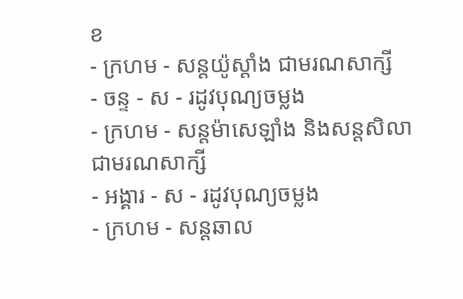ខ
- ក្រហម - សន្ដយ៉ូស្ដាំង ជាមរណសាក្សី
- ចន្ទ - ស - រដូវបុណ្យចម្លង
- ក្រហម - សន្ដម៉ាសេឡាំង និងសន្ដសិលា ជាមរណសាក្សី
- អង្គារ - ស - រដូវបុណ្យចម្លង
- ក្រហម - សន្ដឆាល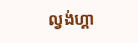ល្វង់ហ្គា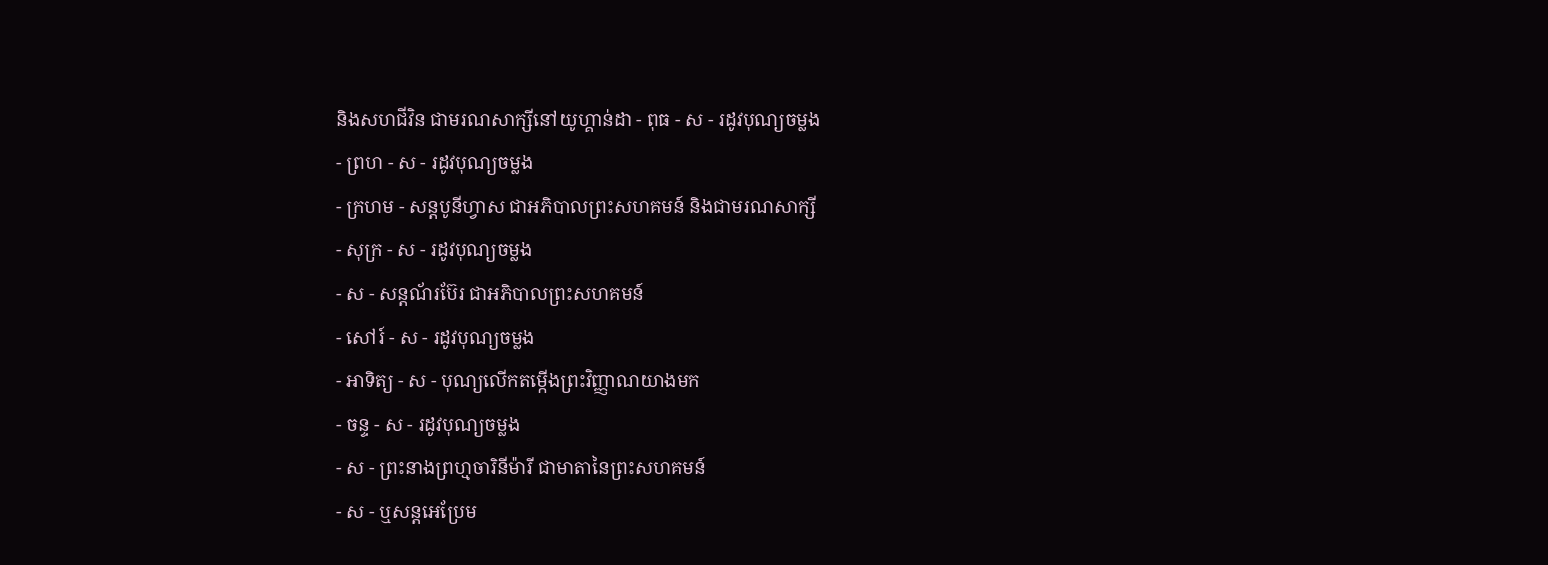និងសហជីវិន ជាមរណសាក្សីនៅយូហ្គាន់ដា - ពុធ - ស - រដូវបុណ្យចម្លង
- ព្រហ - ស - រដូវបុណ្យចម្លង
- ក្រហម - សន្ដបូនីហ្វាស ជាអភិបាលព្រះសហគមន៍ និងជាមរណសាក្សី
- សុក្រ - ស - រដូវបុណ្យចម្លង
- ស - សន្ដណ័រប៊ែរ ជាអភិបាលព្រះសហគមន៍
- សៅរ៍ - ស - រដូវបុណ្យចម្លង
- អាទិត្យ - ស - បុណ្យលើកតម្កើងព្រះវិញ្ញាណយាងមក
- ចន្ទ - ស - រដូវបុណ្យចម្លង
- ស - ព្រះនាងព្រហ្មចារិនីម៉ារី ជាមាតានៃព្រះសហគមន៍
- ស - ឬសន្ដអេប្រែម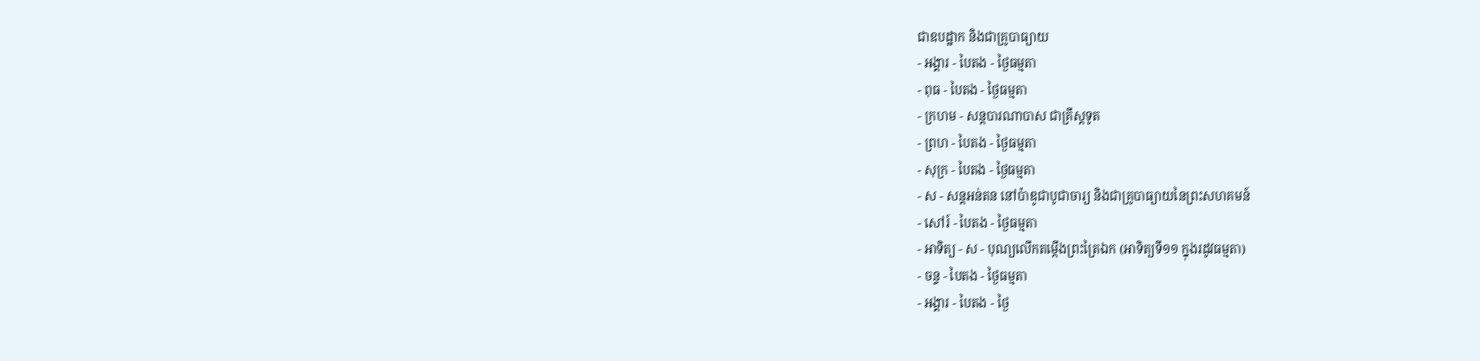ជាឧបដ្ឋាក និងជាគ្រូបាធ្យាយ
- អង្គារ - បៃតង - ថ្ងៃធម្មតា
- ពុធ - បៃតង - ថ្ងៃធម្មតា
- ក្រហម - សន្ដបារណាបាស ជាគ្រីស្ដទូត
- ព្រហ - បៃតង - ថ្ងៃធម្មតា
- សុក្រ - បៃតង - ថ្ងៃធម្មតា
- ស - សន្ដអន់តន នៅប៉ាឌូជាបូជាចារ្យ និងជាគ្រូបាធ្យាយនៃព្រះសហគមន៍
- សៅរ៍ - បៃតង - ថ្ងៃធម្មតា
- អាទិត្យ - ស - បុណ្យលើកតម្កើងព្រះត្រៃឯក (អាទិត្យទី១១ ក្នុងរដូវធម្មតា)
- ចន្ទ - បៃតង - ថ្ងៃធម្មតា
- អង្គារ - បៃតង - ថ្ងៃ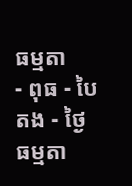ធម្មតា
- ពុធ - បៃតង - ថ្ងៃធម្មតា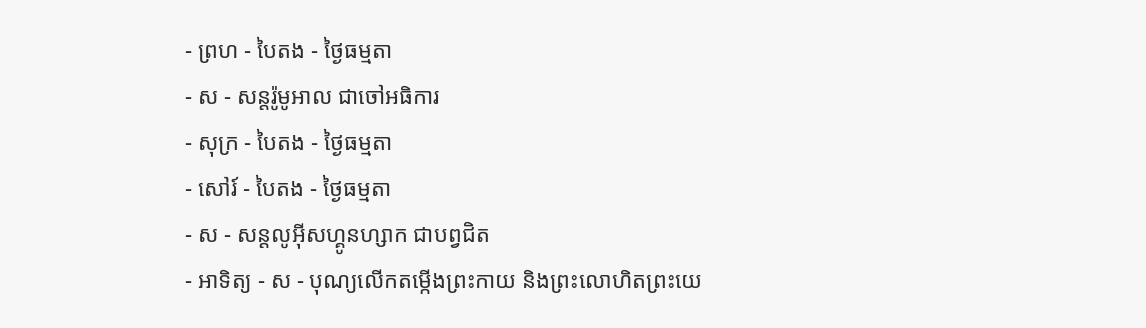- ព្រហ - បៃតង - ថ្ងៃធម្មតា
- ស - សន្ដរ៉ូមូអាល ជាចៅអធិការ
- សុក្រ - បៃតង - ថ្ងៃធម្មតា
- សៅរ៍ - បៃតង - ថ្ងៃធម្មតា
- ស - សន្ដលូអ៊ីសហ្គូនហ្សាក ជាបព្វជិត
- អាទិត្យ - ស - បុណ្យលើកតម្កើងព្រះកាយ និងព្រះលោហិតព្រះយេ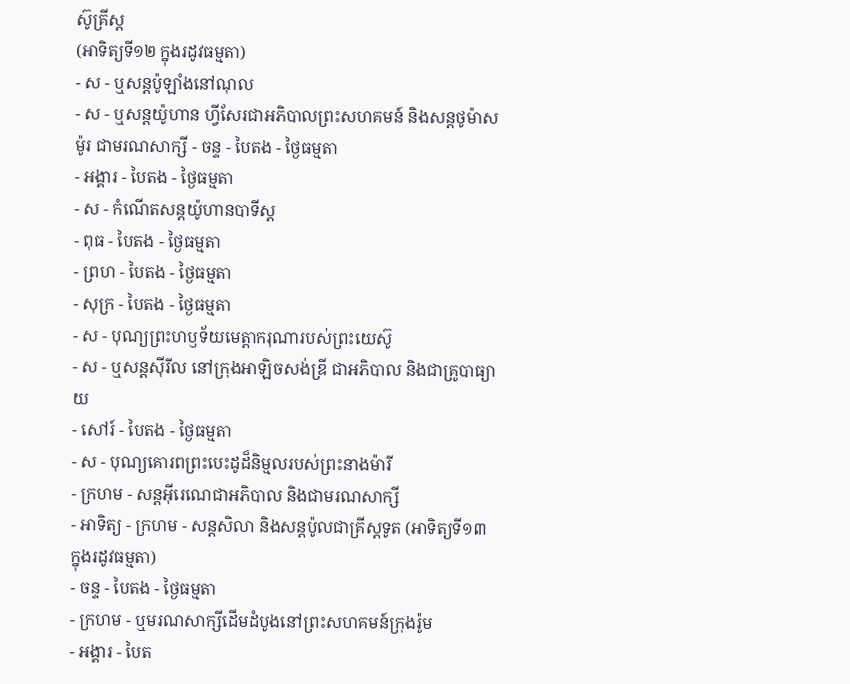ស៊ូគ្រីស្ដ
(អាទិត្យទី១២ ក្នុងរដូវធម្មតា)
- ស - ឬសន្ដប៉ូឡាំងនៅណុល
- ស - ឬសន្ដយ៉ូហាន ហ្វីសែរជាអភិបាលព្រះសហគមន៍ និងសន្ដថូម៉ាស ម៉ូរ ជាមរណសាក្សី - ចន្ទ - បៃតង - ថ្ងៃធម្មតា
- អង្គារ - បៃតង - ថ្ងៃធម្មតា
- ស - កំណើតសន្ដយ៉ូហានបាទីស្ដ
- ពុធ - បៃតង - ថ្ងៃធម្មតា
- ព្រហ - បៃតង - ថ្ងៃធម្មតា
- សុក្រ - បៃតង - ថ្ងៃធម្មតា
- ស - បុណ្យព្រះហឫទ័យមេត្ដាករុណារបស់ព្រះយេស៊ូ
- ស - ឬសន្ដស៊ីរីល នៅក្រុងអាឡិចសង់ឌ្រី ជាអភិបាល និងជាគ្រូបាធ្យាយ
- សៅរ៍ - បៃតង - ថ្ងៃធម្មតា
- ស - បុណ្យគោរពព្រះបេះដូដ៏និម្មលរបស់ព្រះនាងម៉ារី
- ក្រហម - សន្ដអ៊ីរេណេជាអភិបាល និងជាមរណសាក្សី
- អាទិត្យ - ក្រហម - សន្ដសិលា និងសន្ដប៉ូលជាគ្រីស្ដទូត (អាទិត្យទី១៣ ក្នុងរដូវធម្មតា)
- ចន្ទ - បៃតង - ថ្ងៃធម្មតា
- ក្រហម - ឬមរណសាក្សីដើមដំបូងនៅព្រះសហគមន៍ក្រុងរ៉ូម
- អង្គារ - បៃត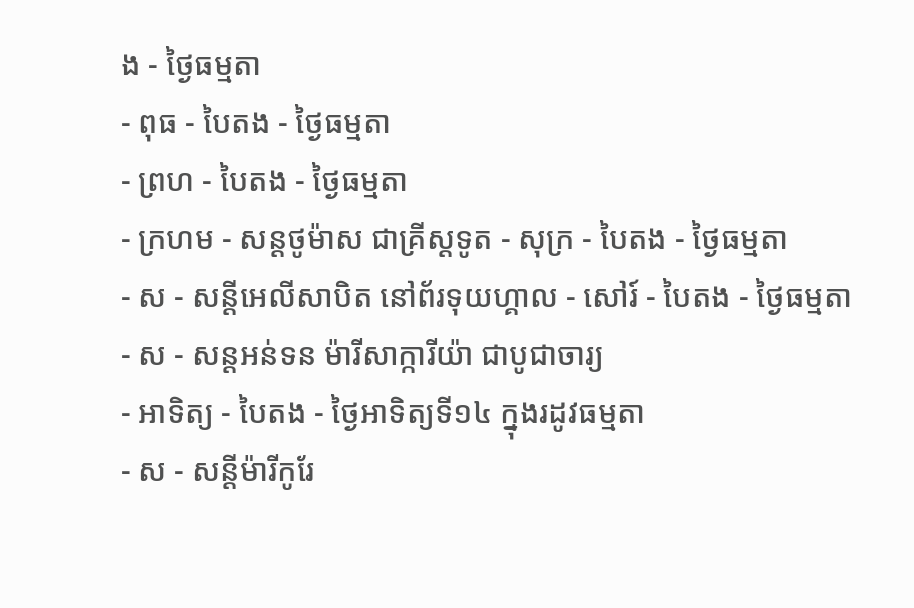ង - ថ្ងៃធម្មតា
- ពុធ - បៃតង - ថ្ងៃធម្មតា
- ព្រហ - បៃតង - ថ្ងៃធម្មតា
- ក្រហម - សន្ដថូម៉ាស ជាគ្រីស្ដទូត - សុក្រ - បៃតង - ថ្ងៃធម្មតា
- ស - សន្ដីអេលីសាបិត នៅព័រទុយហ្គាល - សៅរ៍ - បៃតង - ថ្ងៃធម្មតា
- ស - សន្ដអន់ទន ម៉ារីសាក្ការីយ៉ា ជាបូជាចារ្យ
- អាទិត្យ - បៃតង - ថ្ងៃអាទិត្យទី១៤ ក្នុងរដូវធម្មតា
- ស - សន្ដីម៉ារីកូរែ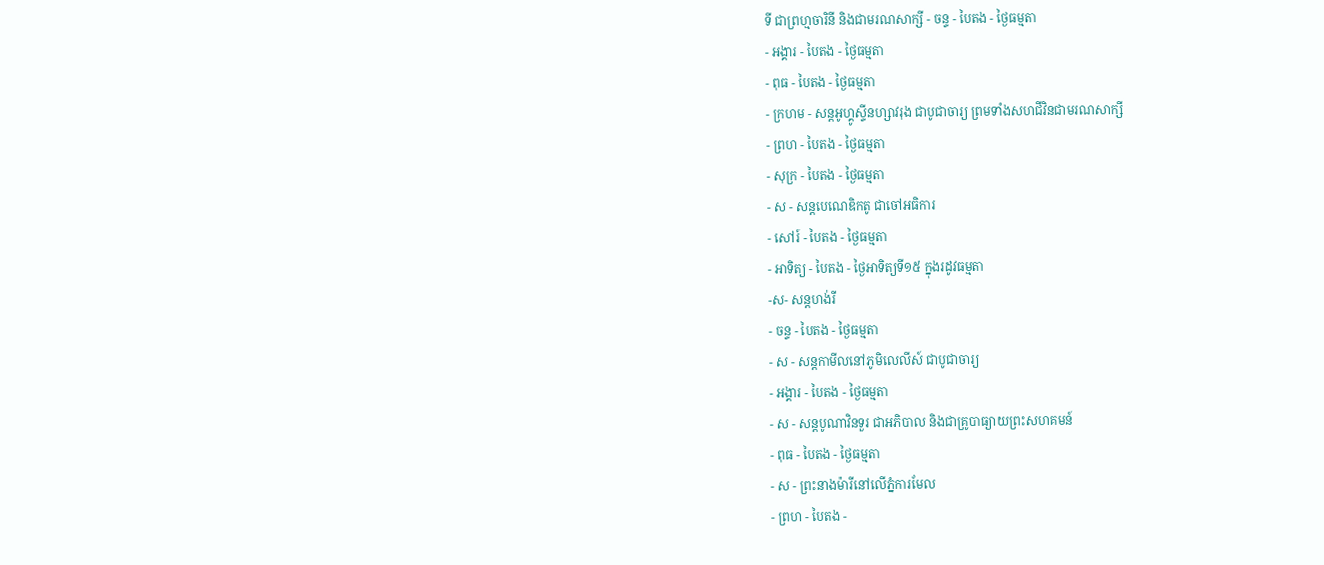ទី ជាព្រហ្មចារិនី និងជាមរណសាក្សី - ចន្ទ - បៃតង - ថ្ងៃធម្មតា
- អង្គារ - បៃតង - ថ្ងៃធម្មតា
- ពុធ - បៃតង - ថ្ងៃធម្មតា
- ក្រហម - សន្ដអូហ្គូស្ទីនហ្សាវរុង ជាបូជាចារ្យ ព្រមទាំងសហជីវិនជាមរណសាក្សី
- ព្រហ - បៃតង - ថ្ងៃធម្មតា
- សុក្រ - បៃតង - ថ្ងៃធម្មតា
- ស - សន្ដបេណេឌិកតូ ជាចៅអធិការ
- សៅរ៍ - បៃតង - ថ្ងៃធម្មតា
- អាទិត្យ - បៃតង - ថ្ងៃអាទិត្យទី១៥ ក្នុងរដូវធម្មតា
-ស- សន្ដហង់រី
- ចន្ទ - បៃតង - ថ្ងៃធម្មតា
- ស - សន្ដកាមីលនៅភូមិលេលីស៍ ជាបូជាចារ្យ
- អង្គារ - បៃតង - ថ្ងៃធម្មតា
- ស - សន្ដបូណាវិនទួរ ជាអភិបាល និងជាគ្រូបាធ្យាយព្រះសហគមន៍
- ពុធ - បៃតង - ថ្ងៃធម្មតា
- ស - ព្រះនាងម៉ារីនៅលើភ្នំការមែល
- ព្រហ - បៃតង -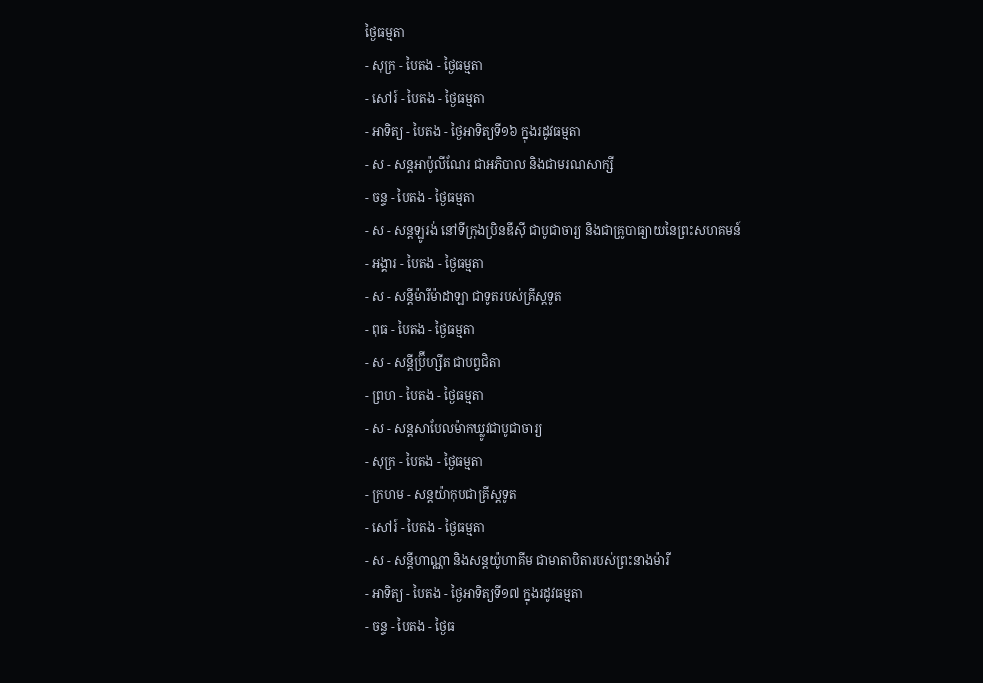ថ្ងៃធម្មតា
- សុក្រ - បៃតង - ថ្ងៃធម្មតា
- សៅរ៍ - បៃតង - ថ្ងៃធម្មតា
- អាទិត្យ - បៃតង - ថ្ងៃអាទិត្យទី១៦ ក្នុងរដូវធម្មតា
- ស - សន្ដអាប៉ូលីណែរ ជាអភិបាល និងជាមរណសាក្សី
- ចន្ទ - បៃតង - ថ្ងៃធម្មតា
- ស - សន្ដឡូរង់ នៅទីក្រុងប្រិនឌីស៊ី ជាបូជាចារ្យ និងជាគ្រូបាធ្យាយនៃព្រះសហគមន៍
- អង្គារ - បៃតង - ថ្ងៃធម្មតា
- ស - សន្ដីម៉ារីម៉ាដាឡា ជាទូតរបស់គ្រីស្ដទូត
- ពុធ - បៃតង - ថ្ងៃធម្មតា
- ស - សន្ដីប្រ៊ីហ្សីត ជាបព្វជិតា
- ព្រហ - បៃតង - ថ្ងៃធម្មតា
- ស - សន្ដសាបែលម៉ាកឃ្លូវជាបូជាចារ្យ
- សុក្រ - បៃតង - ថ្ងៃធម្មតា
- ក្រហម - សន្ដយ៉ាកុបជាគ្រីស្ដទូត
- សៅរ៍ - បៃតង - ថ្ងៃធម្មតា
- ស - សន្ដីហាណ្ណា និងសន្ដយ៉ូហាគីម ជាមាតាបិតារបស់ព្រះនាងម៉ារី
- អាទិត្យ - បៃតង - ថ្ងៃអាទិត្យទី១៧ ក្នុងរដូវធម្មតា
- ចន្ទ - បៃតង - ថ្ងៃធ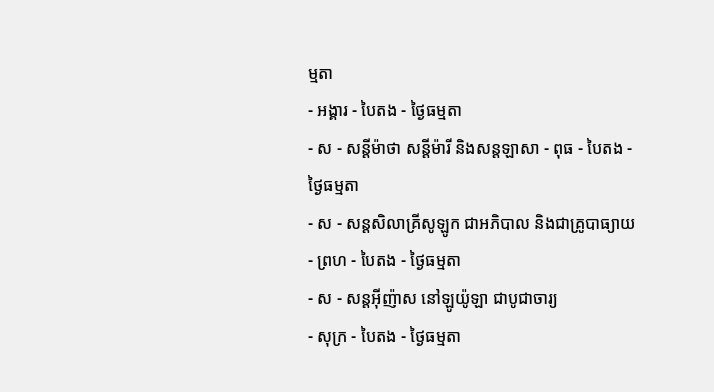ម្មតា
- អង្គារ - បៃតង - ថ្ងៃធម្មតា
- ស - សន្ដីម៉ាថា សន្ដីម៉ារី និងសន្ដឡាសា - ពុធ - បៃតង - ថ្ងៃធម្មតា
- ស - សន្ដសិលាគ្រីសូឡូក ជាអភិបាល និងជាគ្រូបាធ្យាយ
- ព្រហ - បៃតង - ថ្ងៃធម្មតា
- ស - សន្ដអ៊ីញ៉ាស នៅឡូយ៉ូឡា ជាបូជាចារ្យ
- សុក្រ - បៃតង - ថ្ងៃធម្មតា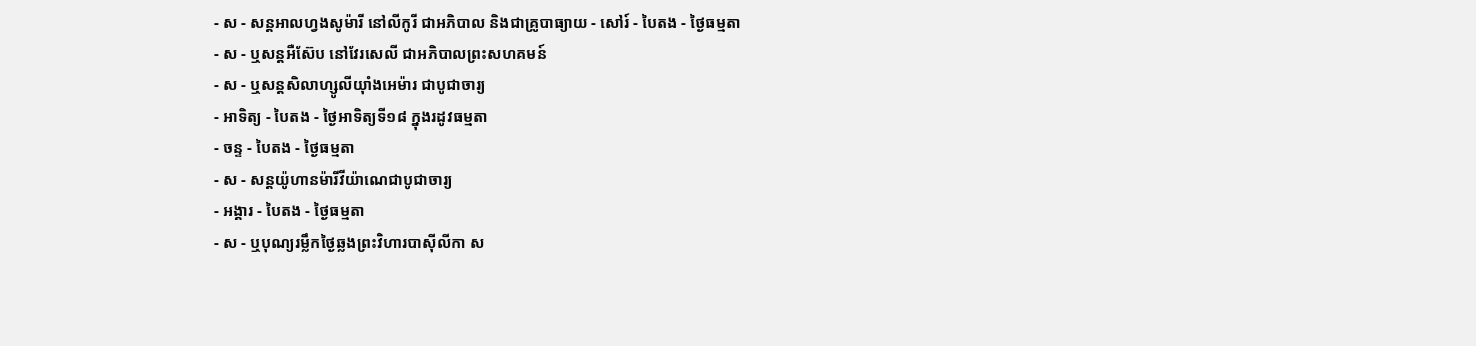- ស - សន្ដអាលហ្វងសូម៉ារី នៅលីកូរី ជាអភិបាល និងជាគ្រូបាធ្យាយ - សៅរ៍ - បៃតង - ថ្ងៃធម្មតា
- ស - ឬសន្ដអឺស៊ែប នៅវែរសេលី ជាអភិបាលព្រះសហគមន៍
- ស - ឬសន្ដសិលាហ្សូលីយ៉ាំងអេម៉ារ ជាបូជាចារ្យ
- អាទិត្យ - បៃតង - ថ្ងៃអាទិត្យទី១៨ ក្នុងរដូវធម្មតា
- ចន្ទ - បៃតង - ថ្ងៃធម្មតា
- ស - សន្ដយ៉ូហានម៉ារីវីយ៉ាណេជាបូជាចារ្យ
- អង្គារ - បៃតង - ថ្ងៃធម្មតា
- ស - ឬបុណ្យរម្លឹកថ្ងៃឆ្លងព្រះវិហារបាស៊ីលីកា ស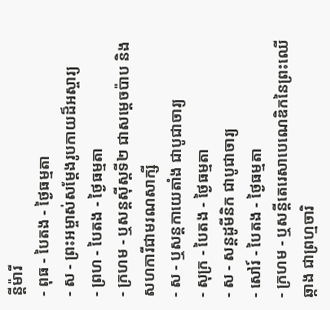ន្ដីម៉ារី
- ពុធ - បៃតង - ថ្ងៃធម្មតា
- ស - ព្រះអម្ចាស់សម្ដែងរូបកាយដ៏អស្ចារ្យ
- ព្រហ - បៃតង - ថ្ងៃធម្មតា
- ក្រហម - ឬសន្ដស៊ីស្ដទី២ ជាសម្ដេចប៉ាប និងសហការីជាមរណសាក្សី
- ស - ឬសន្ដកាយេតាំង ជាបូជាចារ្យ
- សុក្រ - បៃតង - ថ្ងៃធម្មតា
- ស - សន្ដដូមីនិក ជាបូជាចារ្យ
- សៅរ៍ - បៃតង - ថ្ងៃធម្មតា
- ក្រហម - ឬសន្ដីតេរេសាបេណេឌិកនៃព្រះឈើឆ្កាង ជាព្រហ្មចារិ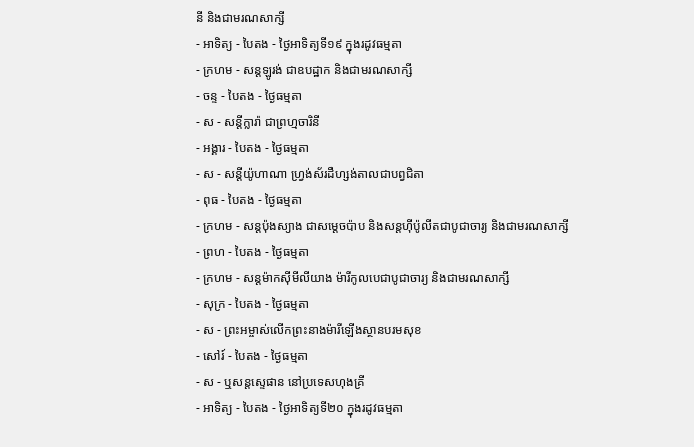នី និងជាមរណសាក្សី
- អាទិត្យ - បៃតង - ថ្ងៃអាទិត្យទី១៩ ក្នុងរដូវធម្មតា
- ក្រហម - សន្ដឡូរង់ ជាឧបដ្ឋាក និងជាមរណសាក្សី
- ចន្ទ - បៃតង - ថ្ងៃធម្មតា
- ស - សន្ដីក្លារ៉ា ជាព្រហ្មចារិនី
- អង្គារ - បៃតង - ថ្ងៃធម្មតា
- ស - សន្ដីយ៉ូហាណា ហ្វ្រង់ស័រដឺហ្សង់តាលជាបព្វជិតា
- ពុធ - បៃតង - ថ្ងៃធម្មតា
- ក្រហម - សន្ដប៉ុងស្យាង ជាសម្ដេចប៉ាប និងសន្ដហ៊ីប៉ូលីតជាបូជាចារ្យ និងជាមរណសាក្សី
- ព្រហ - បៃតង - ថ្ងៃធម្មតា
- ក្រហម - សន្ដម៉ាកស៊ីមីលីយាង ម៉ារីកូលបេជាបូជាចារ្យ និងជាមរណសាក្សី
- សុក្រ - បៃតង - ថ្ងៃធម្មតា
- ស - ព្រះអម្ចាស់លើកព្រះនាងម៉ារីឡើងស្ថានបរមសុខ
- សៅរ៍ - បៃតង - ថ្ងៃធម្មតា
- ស - ឬសន្ដស្ទេផាន នៅប្រទេសហុងគ្រី
- អាទិត្យ - បៃតង - ថ្ងៃអាទិត្យទី២០ ក្នុងរដូវធម្មតា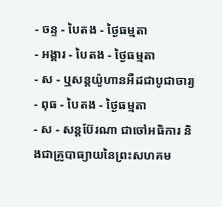- ចន្ទ - បៃតង - ថ្ងៃធម្មតា
- អង្គារ - បៃតង - ថ្ងៃធម្មតា
- ស - ឬសន្ដយ៉ូហានអឺដជាបូជាចារ្យ
- ពុធ - បៃតង - ថ្ងៃធម្មតា
- ស - សន្ដប៊ែរណា ជាចៅអធិការ និងជាគ្រូបាធ្យាយនៃព្រះសហគម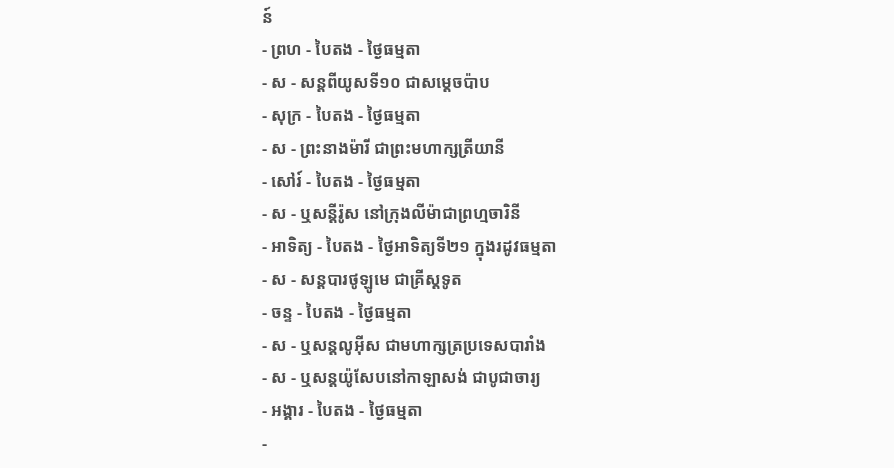ន៍
- ព្រហ - បៃតង - ថ្ងៃធម្មតា
- ស - សន្ដពីយូសទី១០ ជាសម្ដេចប៉ាប
- សុក្រ - បៃតង - ថ្ងៃធម្មតា
- ស - ព្រះនាងម៉ារី ជាព្រះមហាក្សត្រីយានី
- សៅរ៍ - បៃតង - ថ្ងៃធម្មតា
- ស - ឬសន្ដីរ៉ូស នៅក្រុងលីម៉ាជាព្រហ្មចារិនី
- អាទិត្យ - បៃតង - ថ្ងៃអាទិត្យទី២១ ក្នុងរដូវធម្មតា
- ស - សន្ដបារថូឡូមេ ជាគ្រីស្ដទូត
- ចន្ទ - បៃតង - ថ្ងៃធម្មតា
- ស - ឬសន្ដលូអ៊ីស ជាមហាក្សត្រប្រទេសបារាំង
- ស - ឬសន្ដយ៉ូសែបនៅកាឡាសង់ ជាបូជាចារ្យ
- អង្គារ - បៃតង - ថ្ងៃធម្មតា
-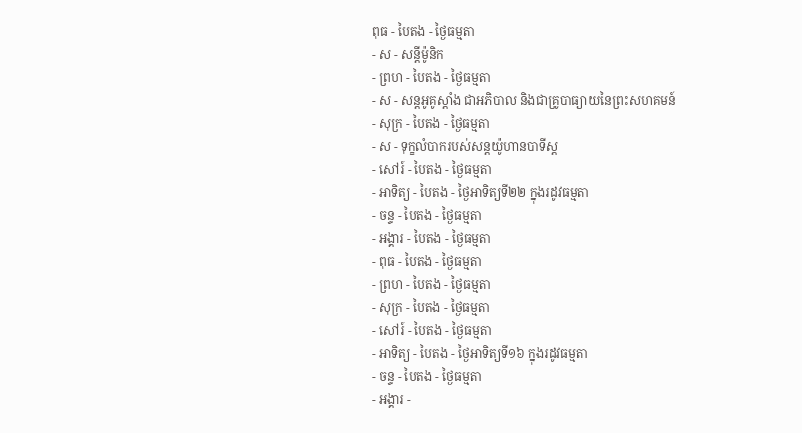ពុធ - បៃតង - ថ្ងៃធម្មតា
- ស - សន្ដីម៉ូនិក
- ព្រហ - បៃតង - ថ្ងៃធម្មតា
- ស - សន្ដអូគូស្ដាំង ជាអភិបាល និងជាគ្រូបាធ្យាយនៃព្រះសហគមន៍
- សុក្រ - បៃតង - ថ្ងៃធម្មតា
- ស - ទុក្ខលំបាករបស់សន្ដយ៉ូហានបាទីស្ដ
- សៅរ៍ - បៃតង - ថ្ងៃធម្មតា
- អាទិត្យ - បៃតង - ថ្ងៃអាទិត្យទី២២ ក្នុងរដូវធម្មតា
- ចន្ទ - បៃតង - ថ្ងៃធម្មតា
- អង្គារ - បៃតង - ថ្ងៃធម្មតា
- ពុធ - បៃតង - ថ្ងៃធម្មតា
- ព្រហ - បៃតង - ថ្ងៃធម្មតា
- សុក្រ - បៃតង - ថ្ងៃធម្មតា
- សៅរ៍ - បៃតង - ថ្ងៃធម្មតា
- អាទិត្យ - បៃតង - ថ្ងៃអាទិត្យទី១៦ ក្នុងរដូវធម្មតា
- ចន្ទ - បៃតង - ថ្ងៃធម្មតា
- អង្គារ -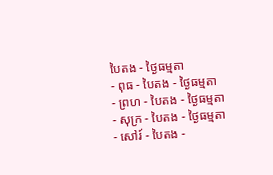បៃតង - ថ្ងៃធម្មតា
- ពុធ - បៃតង - ថ្ងៃធម្មតា
- ព្រហ - បៃតង - ថ្ងៃធម្មតា
- សុក្រ - បៃតង - ថ្ងៃធម្មតា
- សៅរ៍ - បៃតង -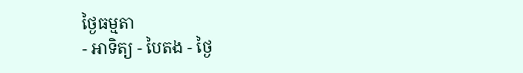ថ្ងៃធម្មតា
- អាទិត្យ - បៃតង - ថ្ងៃ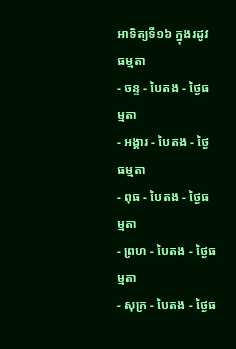អាទិត្យទី១៦ ក្នុងរដូវធម្មតា
- ចន្ទ - បៃតង - ថ្ងៃធម្មតា
- អង្គារ - បៃតង - ថ្ងៃធម្មតា
- ពុធ - បៃតង - ថ្ងៃធម្មតា
- ព្រហ - បៃតង - ថ្ងៃធម្មតា
- សុក្រ - បៃតង - ថ្ងៃធ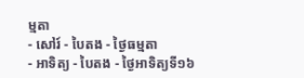ម្មតា
- សៅរ៍ - បៃតង - ថ្ងៃធម្មតា
- អាទិត្យ - បៃតង - ថ្ងៃអាទិត្យទី១៦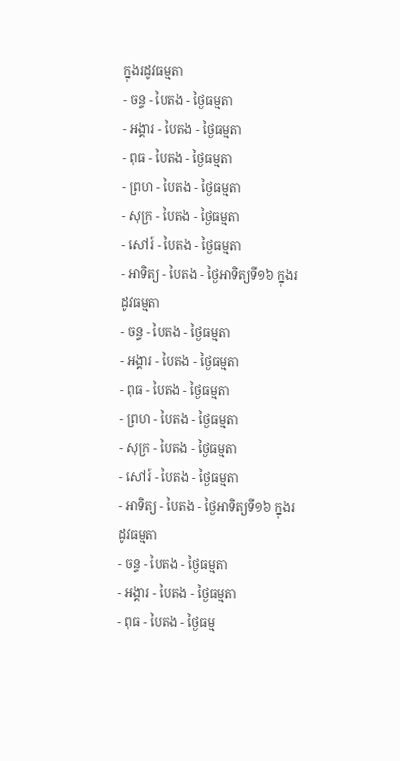ក្នុងរដូវធម្មតា
- ចន្ទ - បៃតង - ថ្ងៃធម្មតា
- អង្គារ - បៃតង - ថ្ងៃធម្មតា
- ពុធ - បៃតង - ថ្ងៃធម្មតា
- ព្រហ - បៃតង - ថ្ងៃធម្មតា
- សុក្រ - បៃតង - ថ្ងៃធម្មតា
- សៅរ៍ - បៃតង - ថ្ងៃធម្មតា
- អាទិត្យ - បៃតង - ថ្ងៃអាទិត្យទី១៦ ក្នុងរដូវធម្មតា
- ចន្ទ - បៃតង - ថ្ងៃធម្មតា
- អង្គារ - បៃតង - ថ្ងៃធម្មតា
- ពុធ - បៃតង - ថ្ងៃធម្មតា
- ព្រហ - បៃតង - ថ្ងៃធម្មតា
- សុក្រ - បៃតង - ថ្ងៃធម្មតា
- សៅរ៍ - បៃតង - ថ្ងៃធម្មតា
- អាទិត្យ - បៃតង - ថ្ងៃអាទិត្យទី១៦ ក្នុងរដូវធម្មតា
- ចន្ទ - បៃតង - ថ្ងៃធម្មតា
- អង្គារ - បៃតង - ថ្ងៃធម្មតា
- ពុធ - បៃតង - ថ្ងៃធម្ម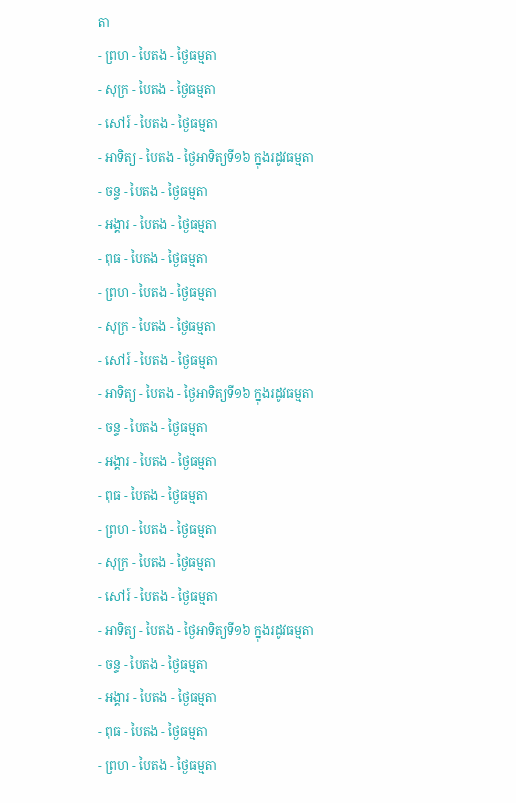តា
- ព្រហ - បៃតង - ថ្ងៃធម្មតា
- សុក្រ - បៃតង - ថ្ងៃធម្មតា
- សៅរ៍ - បៃតង - ថ្ងៃធម្មតា
- អាទិត្យ - បៃតង - ថ្ងៃអាទិត្យទី១៦ ក្នុងរដូវធម្មតា
- ចន្ទ - បៃតង - ថ្ងៃធម្មតា
- អង្គារ - បៃតង - ថ្ងៃធម្មតា
- ពុធ - បៃតង - ថ្ងៃធម្មតា
- ព្រហ - បៃតង - ថ្ងៃធម្មតា
- សុក្រ - បៃតង - ថ្ងៃធម្មតា
- សៅរ៍ - បៃតង - ថ្ងៃធម្មតា
- អាទិត្យ - បៃតង - ថ្ងៃអាទិត្យទី១៦ ក្នុងរដូវធម្មតា
- ចន្ទ - បៃតង - ថ្ងៃធម្មតា
- អង្គារ - បៃតង - ថ្ងៃធម្មតា
- ពុធ - បៃតង - ថ្ងៃធម្មតា
- ព្រហ - បៃតង - ថ្ងៃធម្មតា
- សុក្រ - បៃតង - ថ្ងៃធម្មតា
- សៅរ៍ - បៃតង - ថ្ងៃធម្មតា
- អាទិត្យ - បៃតង - ថ្ងៃអាទិត្យទី១៦ ក្នុងរដូវធម្មតា
- ចន្ទ - បៃតង - ថ្ងៃធម្មតា
- អង្គារ - បៃតង - ថ្ងៃធម្មតា
- ពុធ - បៃតង - ថ្ងៃធម្មតា
- ព្រហ - បៃតង - ថ្ងៃធម្មតា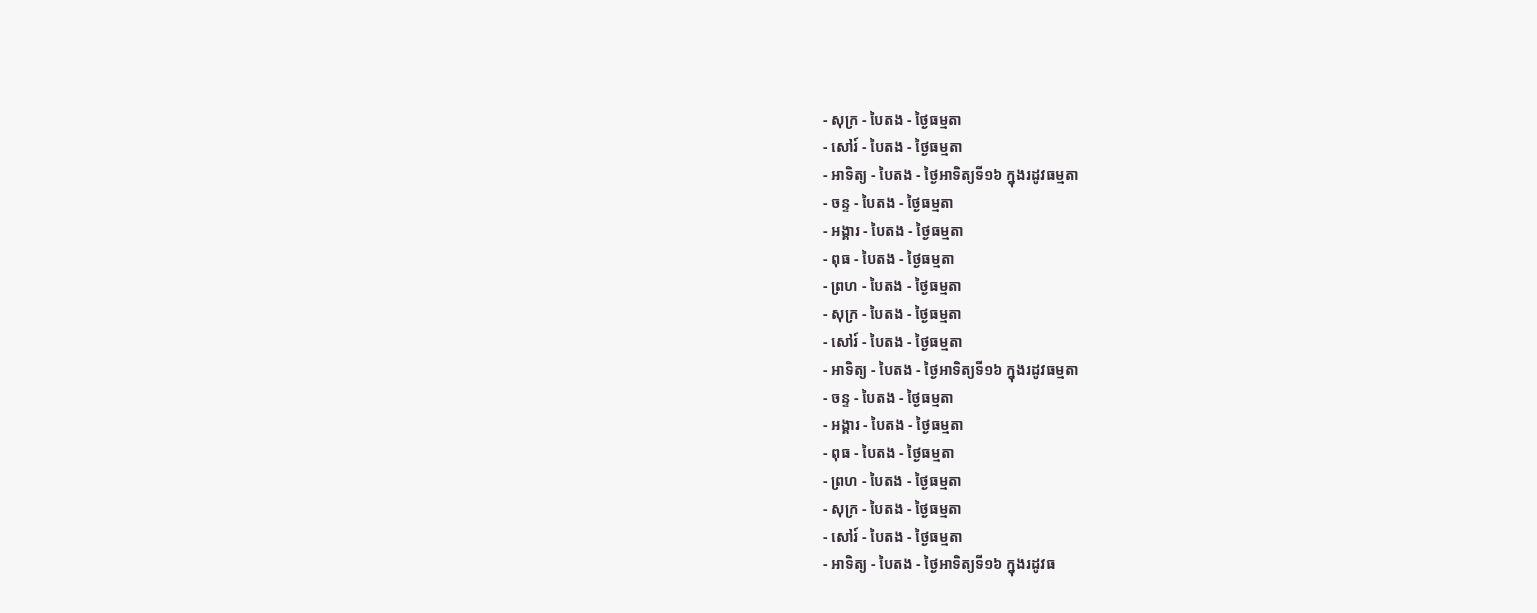- សុក្រ - បៃតង - ថ្ងៃធម្មតា
- សៅរ៍ - បៃតង - ថ្ងៃធម្មតា
- អាទិត្យ - បៃតង - ថ្ងៃអាទិត្យទី១៦ ក្នុងរដូវធម្មតា
- ចន្ទ - បៃតង - ថ្ងៃធម្មតា
- អង្គារ - បៃតង - ថ្ងៃធម្មតា
- ពុធ - បៃតង - ថ្ងៃធម្មតា
- ព្រហ - បៃតង - ថ្ងៃធម្មតា
- សុក្រ - បៃតង - ថ្ងៃធម្មតា
- សៅរ៍ - បៃតង - ថ្ងៃធម្មតា
- អាទិត្យ - បៃតង - ថ្ងៃអាទិត្យទី១៦ ក្នុងរដូវធម្មតា
- ចន្ទ - បៃតង - ថ្ងៃធម្មតា
- អង្គារ - បៃតង - ថ្ងៃធម្មតា
- ពុធ - បៃតង - ថ្ងៃធម្មតា
- ព្រហ - បៃតង - ថ្ងៃធម្មតា
- សុក្រ - បៃតង - ថ្ងៃធម្មតា
- សៅរ៍ - បៃតង - ថ្ងៃធម្មតា
- អាទិត្យ - បៃតង - ថ្ងៃអាទិត្យទី១៦ ក្នុងរដូវធ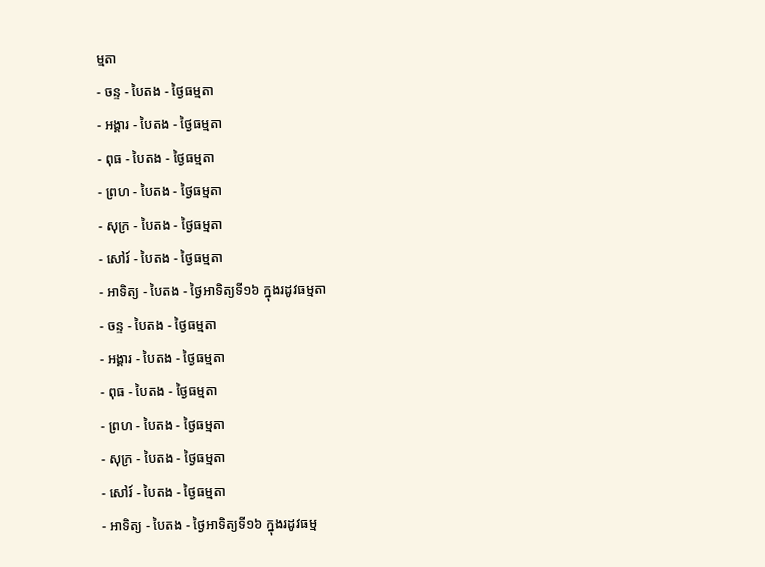ម្មតា
- ចន្ទ - បៃតង - ថ្ងៃធម្មតា
- អង្គារ - បៃតង - ថ្ងៃធម្មតា
- ពុធ - បៃតង - ថ្ងៃធម្មតា
- ព្រហ - បៃតង - ថ្ងៃធម្មតា
- សុក្រ - បៃតង - ថ្ងៃធម្មតា
- សៅរ៍ - បៃតង - ថ្ងៃធម្មតា
- អាទិត្យ - បៃតង - ថ្ងៃអាទិត្យទី១៦ ក្នុងរដូវធម្មតា
- ចន្ទ - បៃតង - ថ្ងៃធម្មតា
- អង្គារ - បៃតង - ថ្ងៃធម្មតា
- ពុធ - បៃតង - ថ្ងៃធម្មតា
- ព្រហ - បៃតង - ថ្ងៃធម្មតា
- សុក្រ - បៃតង - ថ្ងៃធម្មតា
- សៅរ៍ - បៃតង - ថ្ងៃធម្មតា
- អាទិត្យ - បៃតង - ថ្ងៃអាទិត្យទី១៦ ក្នុងរដូវធម្ម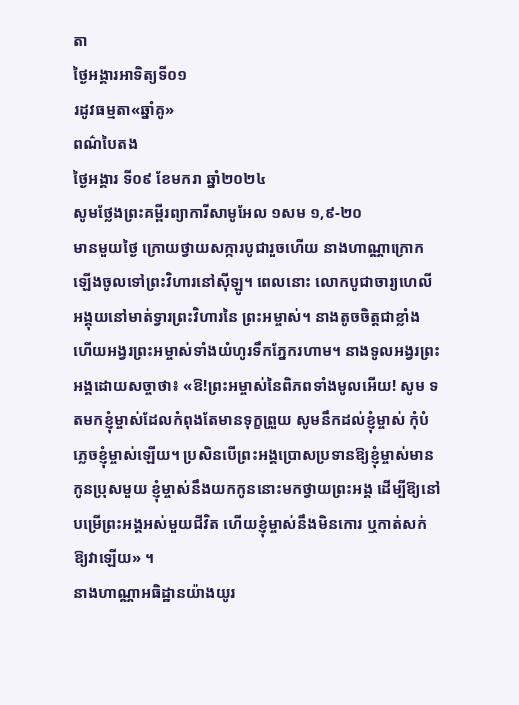តា
ថ្ងៃអង្គារអាទិត្យទី០១
រដូវធម្មតា«ឆ្នាំគូ»
ពណ៌បៃតង
ថ្ងៃអង្គារ ទី០៩ ខែមករា ឆ្នាំ២០២៤
សូមថ្លែងព្រះគម្ពីរព្យាការីសាមូអែល ១សម ១,៩-២០
មានមួយថ្ងៃ ក្រោយថ្វាយសក្ការបូជារួចហើយ នាងហាណ្ណាក្រោកឡើងចូលទៅព្រះវិហារនៅស៊ីឡូ។ ពេលនោះ លោកបូជាចារ្យហេលីអង្គុយនៅមាត់ទ្វារព្រះវិហារនៃ ព្រះអម្ចាស់។ នាងតូចចិត្តជាខ្លាំង ហើយអង្វរព្រះអម្ចាស់ទាំងយំហូរទឹកភ្នែករហាម។ នាងទូលអង្វរព្រះអង្គដោយសច្ចាថា៖ «ឱ!ព្រះអម្ចាស់នៃពិភពទាំងមូលអើយ! សូម ទតមកខ្ញុំម្ចាស់ដែលកំពុងតែមានទុក្ខព្រួយ សូមនឹកដល់ខ្ញុំម្ចាស់ កុំបំភ្លេចខ្ញុំម្ចាស់ឡើយ។ ប្រសិនបើព្រះអង្គប្រោសប្រទានឱ្យខ្ញុំម្ចាស់មានកូនប្រុសមួយ ខ្ញុំម្ចាស់នឹងយកកូននោះមកថ្វាយព្រះអង្គ ដើម្បីឱ្យនៅបម្រើព្រះអង្គអស់មួយជីវិត ហើយខ្ញុំម្ចាស់នឹងមិនកោរ ឬកាត់សក់ឱ្យវាឡើយ» ។
នាងហាណ្ណាអធិដ្ឋានយ៉ាងយូរ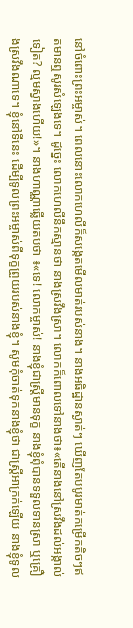នៅចំពោះព្រះអម្ចាស់។ ពេលនោះលោកហេលីក៏សង្កេតមើលមាត់របស់នាង។ នាងអធិដ្ឋានស្ងាត់ៗ ឃើញតែបបូរមាត់កម្រើកតិចៗឥតមានឮសូរសំឡេងទេ។ ដូច្នេះ លោកហេលីនឹកស្មានថា នាងស្រវឹងស្រា។ លោកក៏ពោលទៅនាងថា៖«តើនាងនៅស្រវឹងដល់អង្កាល់ទៀត? ល្មមស្វាងហើយ!»។ នាងហាណ្ណាឆ្លើយតបថា ៖«ទេ! លោកម្ចាស់! នាងខ្ញុំជាស្ត្រីមានទុក្ខ នាងខ្ញុំពុំបានទទួលទានស្រា ឬគ្រឿងស្រវឹងណាទេ។ ខ្ញុំនៅទីនេះ ដើម្បីទូលព្រះអម្ចាស់ពីទុក្ខព្រួយរបស់នាងខ្ញុំ។ សូមកុំចាត់ទុកនាងខ្ញុំថា ជាស្ត្រីអាក្រក់ឡើយ នាងខ្ញុំទូល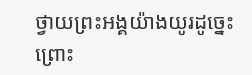ថ្វាយព្រះអង្គយ៉ាងយូរដូច្នេះ ព្រោះ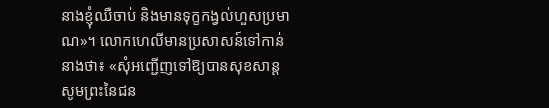នាងខ្ញុំឈឺចាប់ និងមានទុក្ខកង្វល់ហួសប្រមាណ»។ លោកហេលីមានប្រសាសន៍ទៅកាន់នាងថា៖ «សុំអញ្ជើញទៅឱ្យបានសុខសាន្ត សូមព្រះនៃជន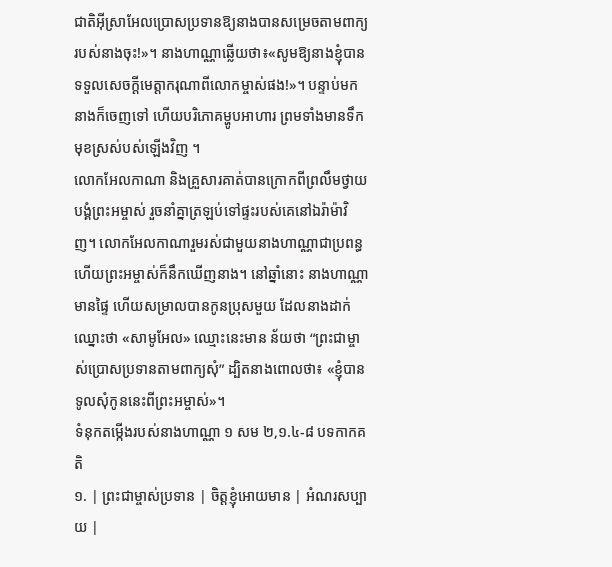ជាតិអ៊ីស្រាអែលប្រោសប្រទានឱ្យនាងបានសម្រេចតាមពាក្យរបស់នាងចុះ!»។ នាងហាណ្ណាឆ្លើយថា៖«សូមឱ្យនាងខ្ញុំបានទទួលសេចក្តីមេត្តាករុណាពីលោកម្ចាស់ផង!»។ បន្ទាប់មក នាងក៏ចេញទៅ ហើយបរិភោគម្ហូបអាហារ ព្រមទាំងមានទឹកមុខស្រស់បស់ឡើងវិញ ។
លោកអែលកាណា និងគ្រួសារគាត់បានក្រោកពីព្រលឹមថ្វាយបង្គំព្រះអម្ចាស់ រួចនាំគ្នាត្រឡប់ទៅផ្ទះរបស់គេនៅឯរ៉ាម៉ាវិញ។ លោកអែលកាណារួមរស់ជាមួយនាងហាណ្ណាជាប្រពន្ធ ហើយព្រះអម្ចាស់ក៏នឹកឃើញនាង។ នៅឆ្នាំនោះ នាងហាណ្ណាមានផ្ទៃ ហើយសម្រាលបានកូនប្រុសមួយ ដែលនាងដាក់ឈ្នោះថា «សាមូអែល» ឈ្មោះនេះមាន ន័យថា “ព្រះជាម្ចាស់ប្រោសប្រទានតាមពាក្យសុំ” ដ្បិតនាងពោលថា៖ «ខ្ញុំបានទូលសុំកូននេះពីព្រះអម្ចាស់»។
ទំនុកតម្កើងរបស់នាងហាណ្ណា ១ សម ២,១.៤-៨ បទកាកគតិ
១. | ព្រះជាម្ចាស់ប្រទាន | ចិត្តខ្ញុំអោយមាន | អំណរសប្បាយ |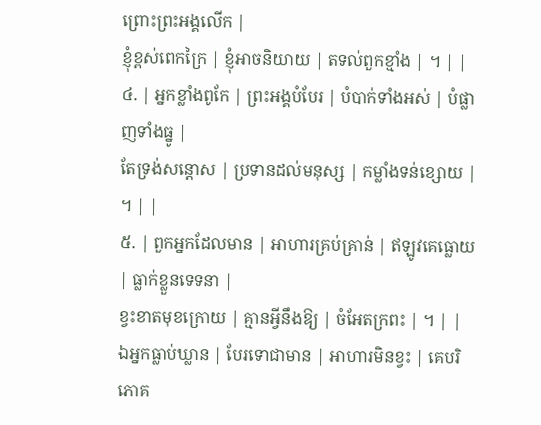ព្រោះព្រះអង្គលើក |
ខ្ញុំខ្ពស់ពេកក្រៃ | ខ្ញុំអាចនិយាយ | តទល់ពួកខ្មាំង | ។ | |
៤. | អ្នកខ្លាំងពូកែ | ព្រះអង្គបំបែរ | បំបាក់ទាំងអស់ | បំផ្លាញទាំងធ្នូ |
តែទ្រង់សន្តោស | ប្រទានដល់មនុស្ស | កម្លាំងទន់ខ្សោយ | ។ | |
៥. | ពួកអ្នកដែលមាន | អាហារគ្រប់គ្រាន់ | ឥឡូវគេធ្លោយ | ធ្លាក់ខ្លួនទេទនា |
ខ្វះខាតមុខក្រោយ | គ្មានអ្វីនឹងឱ្យ | ចំអែតក្រពះ | ។ | |
ឯអ្នកធ្លាប់ឃ្លាន | បែរទោជាមាន | អាហារមិនខ្វះ | គេបរិភោគ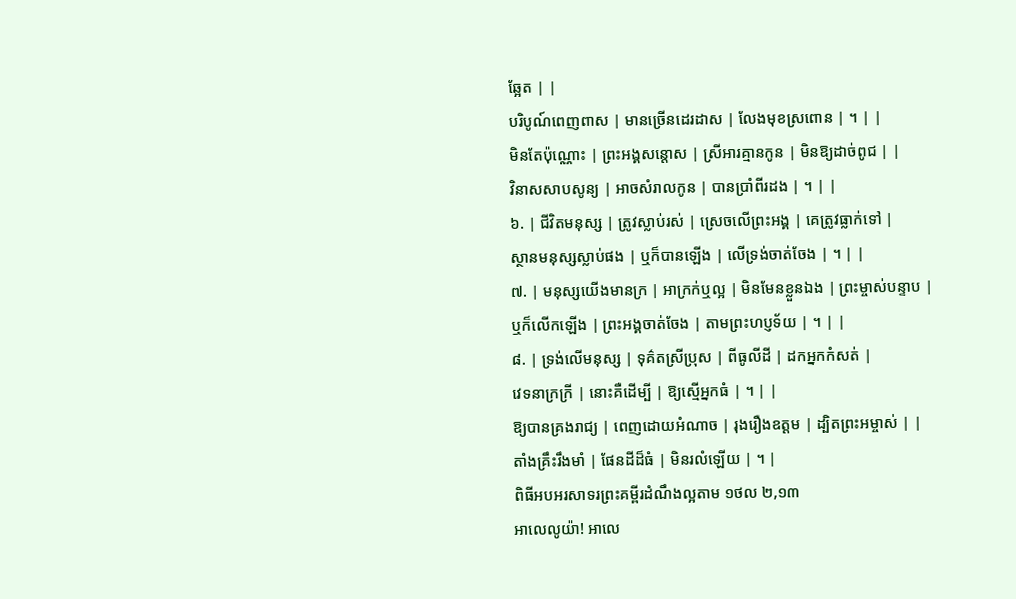ឆ្អែត | |
បរិបូណ៍ពេញពាស | មានច្រើនដេរដាស | លែងមុខស្រពោន | ។ | |
មិនតែប៉ុណ្ណោះ | ព្រះអង្គសន្តោស | ស្រីអារគ្មានកូន | មិនឱ្យដាច់ពូជ | |
វិនាសសាបសូន្យ | អាចសំរាលកូន | បានប្រាំពីរដង | ។ | |
៦. | ជីវិតមនុស្ស | ត្រូវស្លាប់រស់ | ស្រេចលើព្រះអង្គ | គេត្រូវធ្លាក់ទៅ |
ស្ថានមនុស្សស្លាប់ផង | ឬក៏បានឡើង | លើទ្រង់ចាត់ចែង | ។ | |
៧. | មនុស្សយើងមានក្រ | អាក្រក់ឬល្អ | មិនមែនខ្លួនឯង | ព្រះម្ចាស់បន្ទាប |
ឬក៏លើកឡើង | ព្រះអង្គចាត់ចែង | តាមព្រះហប្ញទ័យ | ។ | |
៨. | ទ្រង់លើមនុស្ស | ទុគ៌តស្រីប្រុស | ពីធូលីដី | ដកអ្នកកំសត់ |
វេទនាក្រក្រី | នោះគឺដើម្បី | ឱ្យស្មើអ្នកធំ | ។ | |
ឱ្យបានគ្រងរាជ្យ | ពេញដោយអំណាច | រុងរឿងឧត្តម | ដ្បិតព្រះអម្ចាស់ | |
តាំងគ្រឹះរឹងមាំ | ផែនដីដ៏ធំ | មិនរលំឡើយ | ។ |
ពិធីអបអរសាទរព្រះគម្ពីរដំណឹងល្អតាម ១ថល ២,១៣
អាលេលូយ៉ា! អាលេ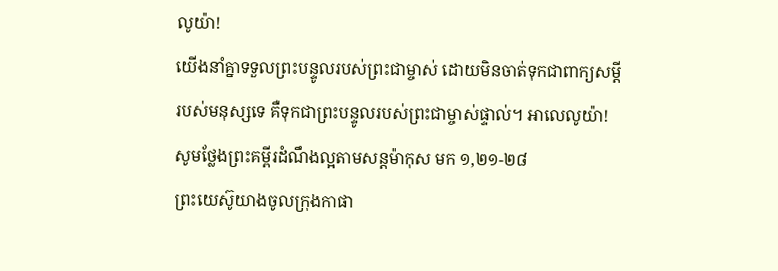លូយ៉ា!
យើងនាំគ្នាទទួលព្រះបន្ទូលរបស់ព្រះជាម្ចាស់ ដោយមិនចាត់ទុកជាពាក្យសម្តីរបស់មនុស្សទេ គឺទុកជាព្រះបន្ទូលរបស់ព្រះជាម្ចាស់ផ្ទាល់។ អាលេលូយ៉ា!
សូមថ្លែងព្រះគម្ពីរដំណឹងល្អតាមសន្តម៉ាកុស មក ១,២១-២៨
ព្រះយេស៊ូយាងចូលក្រុងកាផា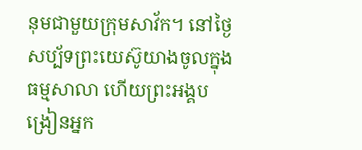នុមជាមួយក្រុមសាវ័ក។ នៅថ្ងៃសប្ប័ទព្រះយេស៊ូយាងចូលក្នុងធម្មសាលា ហើយព្រះអង្គបង្រៀនអ្នក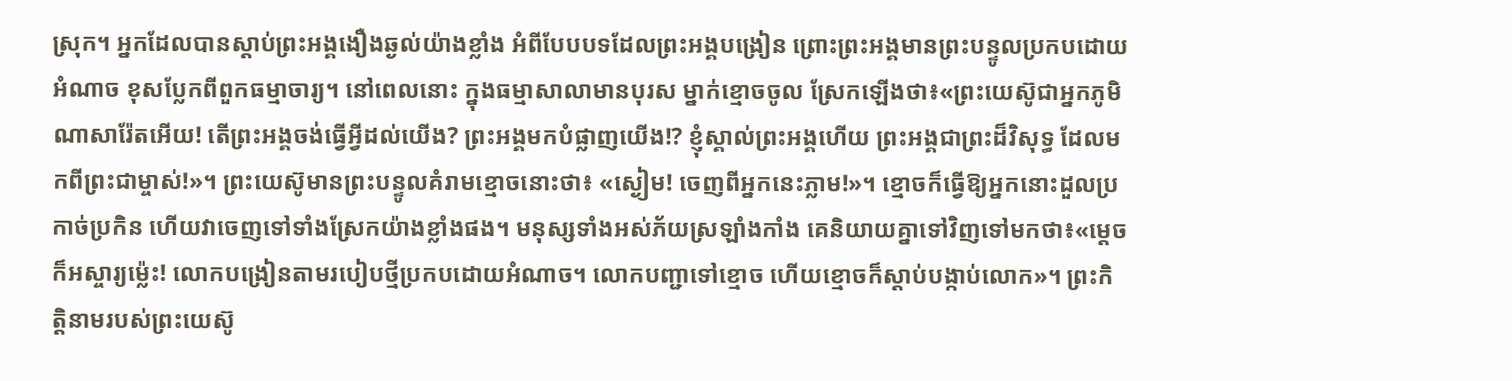ស្រុក។ អ្នកដែលបានស្តាប់ព្រះអង្គងឿងឆ្ងល់យ៉ាងខ្លាំង អំពីបែបបទដែលព្រះអង្គបង្រៀន ព្រោះព្រះអង្គមានព្រះបន្ទូលប្រកបដោយអំណាច ខុសប្លែកពីពួកធម្មាចារ្យ។ នៅពេលនោះ ក្នុងធម្មាសាលាមានបុរស ម្នាក់ខ្មោចចូល ស្រែកឡើងថា៖«ព្រះយេស៊ូជាអ្នកភូមិណាសារ៉ែតអើយ! តើព្រះអង្គចង់ធ្វើអ្វីដល់យើង? ព្រះអង្គមកបំផ្លាញយើង!? ខ្ញុំស្គាល់ព្រះអង្គហើយ ព្រះអង្គជាព្រះដ៏វិសុទ្ធ ដែលមកពីព្រះជាម្ចាស់!»។ ព្រះយេស៊ូមានព្រះបន្ទូលគំរាមខ្មោចនោះថា៖ «ស្ងៀម! ចេញពីអ្នកនេះភ្លាម!»។ ខ្មោចក៏ធ្វើឱ្យអ្នកនោះដួលប្រកាច់ប្រកិន ហើយវាចេញទៅទាំងស្រែកយ៉ាងខ្លាំងផង។ មនុស្សទាំងអស់ភ័យស្រឡាំងកាំង គេនិយាយគ្នាទៅវិញទៅមកថា៖«ម្តេចក៏អស្ចារ្យម៉្លេះ! លោកបង្រៀនតាមរបៀបថ្មីប្រកបដោយអំណាច។ លោកបញ្ជាទៅខ្មោច ហើយខ្មោចក៏ស្តាប់បង្កាប់លោក»។ ព្រះកិត្តិនាមរបស់ព្រះយេស៊ូ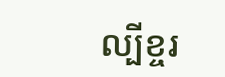ល្បីខ្ចរ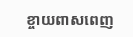ខ្ចាយពាសពេញ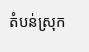តំបន់ស្រុក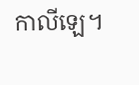កាលីឡេ។